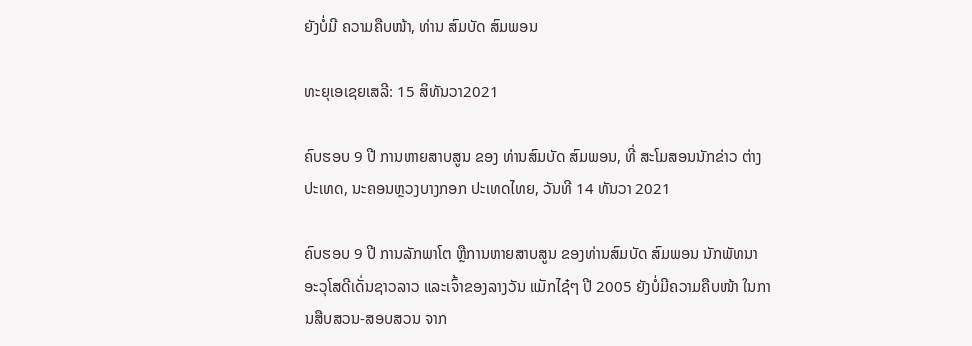ຍັງບໍ່ມີ ຄວາມຄືບໜ້າ, ທ່ານ ສົມບັດ ສົມພອນ

ທະຍຸເອເຊຍເສລີ: 15 ສິທັນວາ2021

ຄົບຮອບ 9 ປີ ການຫາຍສາບສູນ ຂອງ ທ່ານສົມບັດ ສົມພອນ, ທີ່ ສະໂມສອນນັກຂ່າວ ຕ່າງປະເທດ, ນະຄອນຫຼວງບາງກອກ ປະເທດໄທຍ, ວັນທີ 14 ທັນວາ 2021

ຄົບຮອບ 9 ປີ ການລັກພາໂຕ ຫຼືການຫາຍສາບສູນ ຂອງທ່ານສົມບັດ ສົມພອນ ນັກພັທນາອະວຸໂສດີເດັ່ນຊາວລາວ ແລະເຈົ້າຂອງລາງວັນ ແມັກໄຊ໋ໆ ປີ 2005 ຍັງບໍ່ມີຄວາມຄືບໜ້າ ໃນການສືບສວນ-ສອບສວນ ຈາກ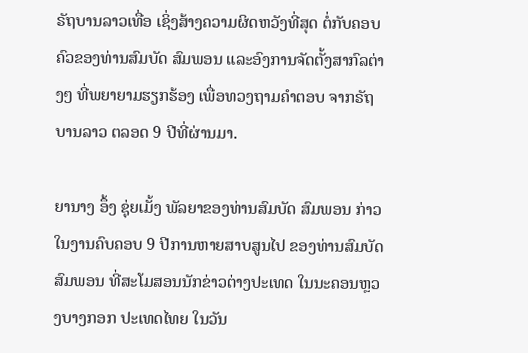ຣັຖບານລາວເທື່ອ ເຊິ່ງສ້າງຄວາມຜິດຫວັງທີ່ສຸດ ຕໍ່ກັບຄອບຄົວຂອງທ່ານສົມບັດ ສົມພອນ ແລະອົງການຈັດຕັ້ງສາກົລຕ່າງໆ ທີ່ພຍາຍາມຮຽກຮ້ອງ ເພື່ອທວງຖາມຄໍາຕອບ ຈາກຣັຖບານລາວ ຕລອດ 9 ປີທີ່ຜ່ານມາ.

ຍານາງ ອຶ້ງ ຊຸ່ຍເມັ້ງ ພັລຍາຂອງທ່ານສົມບັດ ສົມພອນ ກ່າວໃນງານຄົບຄອບ 9 ປີການຫາຍສາບສູນໄປ ຂອງທ່ານສົມບັດ ສົມພອນ ທີ່ສະໂມສອນນັກຂ່າວຕ່າງປະເທດ ໃນນະຄອນຫຼວງບາງກອກ ປະເທດໄທຍ ໃນວັນ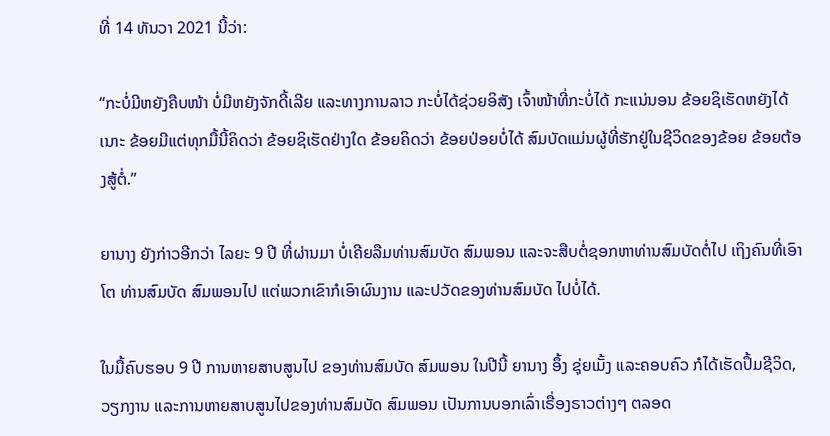ທີ່ 14 ທັນວາ 2021 ນີ້ວ່າ:

“ກະບໍ່ມີຫຍັງຄືບໜ້າ ບໍ່ມີຫຍັງຈັກດີ້ເລີຍ ແລະທາງການລາວ ກະບໍ່ໄດ້ຊ່ວຍອິສັງ ເຈົ້າໜ້າທີ່ກະບໍ່ໄດ້ ກະແນ່ນອນ ຂ້ອຍຊິເຮັດຫຍັງໄດ້ເນາະ ຂ້ອຍມີແຕ່ທຸກມື້ນີ້ຄິດວ່າ ຂ້ອຍຊິເຮັດຢ່າງໃດ ຂ້ອຍຄິດວ່າ ຂ້ອຍປ່ອຍບໍ່ໄດ້ ສົມບັດແມ່ນຜູ້ທີ່ຮັກຢູ່ໃນຊີວິດຂອງຂ້ອຍ ຂ້ອຍຕ້ອງສູ້ຕໍ່.”

ຍານາງ ຍັງກ່າວອີກວ່າ ໄລຍະ 9 ປີ ທີ່ຜ່ານມາ ບໍ່ເຄີຍລືມທ່ານສົມບັດ ສົມພອນ ແລະຈະສືບຕໍ່ຊອກຫາທ່ານສົມບັດຕໍ່ໄປ ເຖິງຄົນທີ່ເອົາໂຕ ທ່ານສົມບັດ ສົມພອນໄປ ແຕ່ພວກເຂົາກໍເອົາຜົນງານ ແລະປວັດຂອງທ່ານສົມບັດ ໄປບໍ່ໄດ້.

ໃນມື້ຄົບຮອບ 9 ປີ ການຫາຍສາບສູນໄປ ຂອງທ່ານສົມບັດ ສົມພອນ ໃນປີນີ້ ຍານາງ ອຶ້ງ ຊຸ່ຍເມັ້ງ ແລະຄອບຄົວ ກໍໄດ້ເຮັດປຶ້ມຊີວິດ, ວຽກງານ ແລະການຫາຍສາບສູນໄປຂອງທ່ານສົມບັດ ສົມພອນ ເປັນການບອກເລົ່າເຣື່ອງຣາວຕ່າງໆ ຕລອດ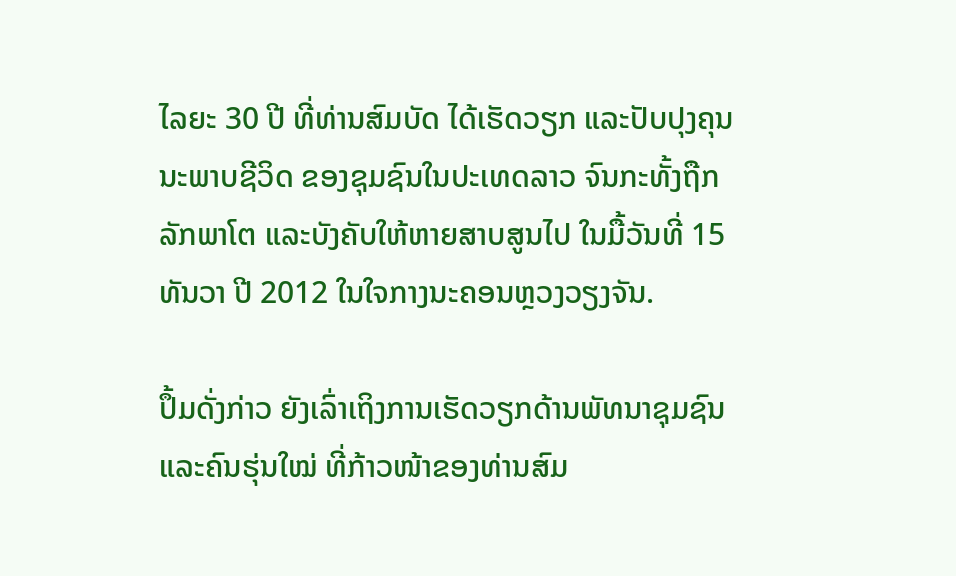ໄລຍະ 30 ປີ ທີ່ທ່ານສົມບັດ ໄດ້ເຮັດວຽກ ແລະປັບປຸງຄຸນນະພາບຊີວິດ ຂອງຊຸມຊົນໃນປະເທດລາວ ຈົນກະທັ້ງຖືກລັກພາໂຕ ແລະບັງຄັບໃຫ້ຫາຍສາບສູນໄປ ໃນມື້ວັນທີ່ 15 ທັນວາ ປີ 2012 ໃນໃຈກາງນະຄອນຫຼວງວຽງຈັນ.

ປຶ້ມດັ່ງກ່າວ ຍັງເລົ່າເຖິງການເຮັດວຽກດ້ານພັທນາຊຸມຊົນ ແລະຄົນຮຸ່ນໃໝ່ ທີ່ກ້າວໜ້າຂອງທ່ານສົມ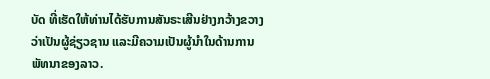ບັດ ທີ່ເຮັດໃຫ້ທ່ານໄດ້ຮັບການສັນຣະເສີນຢ່າງກວ້າງຂວາງ ວ່າເປັນຜູ້ຊ່ຽວຊານ ແລະມີຄວາມເປັນຜູ້ນໍາໃນດ້ານການພັທນາຂອງລາວ.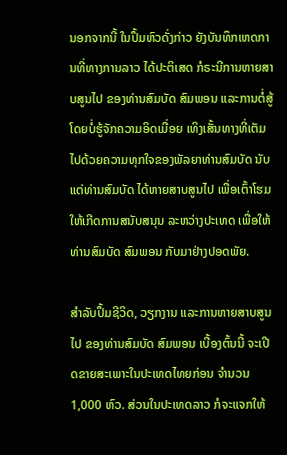ນອກຈາກນີ້ ໃນປຶ້ມຫົວດັ່ງກ່າວ ຍັງບັນທຶກເຫດການທີ່ທາງການລາວ ໄດ້ປະຕິເສດ ກໍຣະນີການຫາຍສາບສູນໄປ ຂອງທ່ານສົມບັດ ສົມພອນ ແລະການຕໍ່ສູ້ ໂດຍບໍ່ຮູ້ຈັກຄວາມອິດເມື່ອຍ ເທິງເສັ້ນທາງທີ່ເຕັມໄປດ້ວຍຄວາມທຸກໃຈຂອງພັລຍາທ່ານສົມບັດ ນັບແຕ່ທ່ານສົມບັດ ໄດ້ຫາຍສາບສູນໄປ ເພື່ອເຕົ້າໂຮມໃຫ້ເກີດການສນັບສນຸນ ລະຫວ່າງປະເທດ ເພື່ອໃຫ້ທ່ານສົມບັດ ສົມພອນ ກັບມາຢ່າງປອດພັຍ.

ສໍາລັບປຶ້ມຊີວິດ, ວຽກງານ ແລະການຫາຍສາບສູນໄປ ຂອງທ່ານສົມບັດ ສົມພອນ ເບື້ອງຕົ້ນນີ້ ຈະເປີດຂາຍສະເພາະໃນປະເທດໄທຍກ່ອນ ຈໍານວນ 1,000 ຫົວ. ສ່ວນໃນປະເທດລາວ ກໍຈະແຈກໃຫ້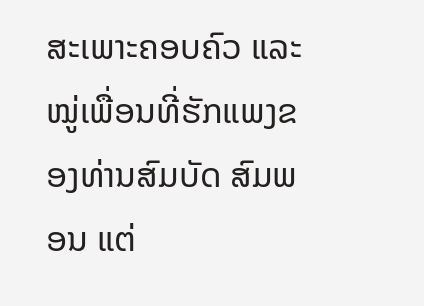ສະເພາະຄອບຄົວ ແລະໝູ່ເພື່ອນທີ່ຮັກແພງຂອງທ່ານສົມບັດ ສົມພອນ ແຕ່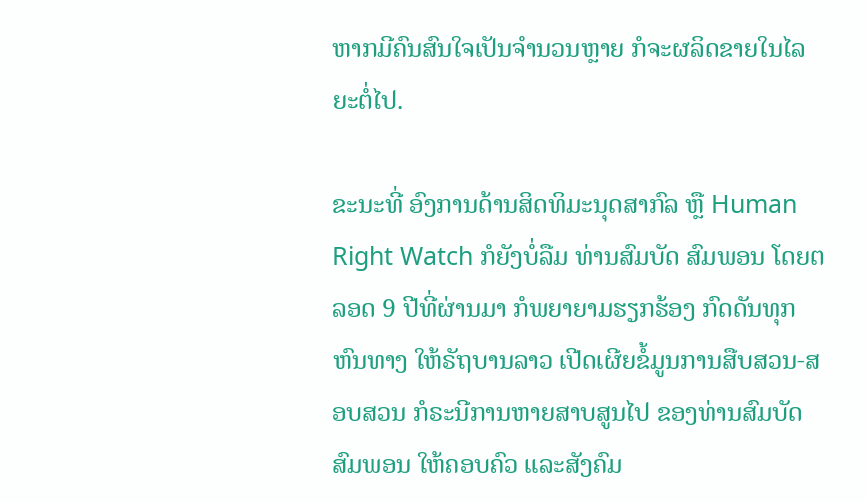ຫາກມີຄົນສົນໃຈເປັນຈໍານວນຫຼາຍ ກໍຈະຜລິດຂາຍໃນໄລຍະຕໍ່ໄປ.

ຂະນະທີ່ ອົງການດ້ານສິດທິມະນຸດສາກົລ ຫຼື Human Right Watch ກໍຍັງບໍ່ລືມ ທ່ານສົມບັດ ສົມພອນ ໂດຍຕລອດ 9 ປີທີ່ຜ່ານມາ ກໍພຍາຍາມຮຽກຮ້ອງ ກົດດັນທຸກຫົນທາງ ໃຫ້ຣັຖບານລາວ ເປີດເຜີຍຂໍ້ມູນການສືບສວນ-ສອບສວນ ກໍຣະນີການຫາຍສາບສູນໄປ ຂອງທ່ານສົມບັດ ສົມພອນ ໃຫ້ຄອບຄົວ ແລະສັງຄົມ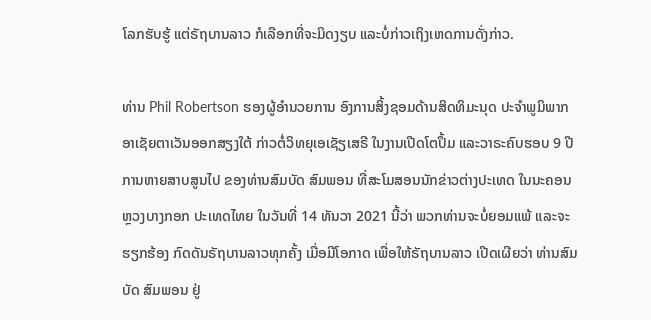ໂລກຮັບຮູ້ ແຕ່ຣັຖບານລາວ ກໍເລືອກທີ່ຈະມິດງຽບ ແລະບໍ່ກ່າວເຖິງເຫດການດັ່ງກ່າວ.

ທ່ານ Phil Robertson ຮອງຜູ້ອໍານວຍການ ອົງການສິ້ງຊອມດ້ານສິດທິມະນຸດ ປະຈໍາພູມິພາກ ອາເຊັຍຕາເວັນອອກສຽງໃຕ້ ກ່າວຕໍ່ວິທຍຸເອເຊັຽເສຣີ ໃນງານເປີດໂຕປຶ້ມ ແລະວາຣະຄົບຮອບ 9 ປີ ການຫາຍສາບສູນໄປ ຂອງທ່ານສົມບັດ ສົມພອນ ທີ່ສະໂມສອນນັກຂ່າວຕ່າງປະເທດ ໃນນະຄອນຫຼວງບາງກອກ ປະເທດໄທຍ ໃນວັນທີ່ 14 ທັນວາ 2021 ນີ້ວ່າ ພວກທ່ານຈະບໍ່ຍອມແພ້ ແລະຈະຮຽກຮ້ອງ ກົດດັນຣັຖບານລາວທຸກຄັ້ງ ເມື່ອມີໂອກາດ ເພື່ອໃຫ້ຣັຖບານລາວ ເປີດເຜີຍວ່າ ທ່ານສົມບັດ ສົມພອນ ຢູ່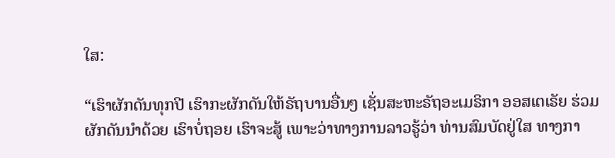ໃສ:

“ເຮົາຜັກດັນທຸກປີ ເຮົາກະຜັກດັນໃຫ້ຣັຖບານອື່ນໆ ເຊັ່ນສະຫະຣັຖອະເມຣິກາ ອອສເຕເຣັຍ ຮ່ວມຜັກດັນນໍາດ້ວຍ ເຮົາບໍ່ຖອຍ ເຮົາຈະສູ້ ເພາະວ່າທາງການລາວຮູ້ວ່າ ທ່ານສົມບັດຢູ່ໃສ ທາງກາ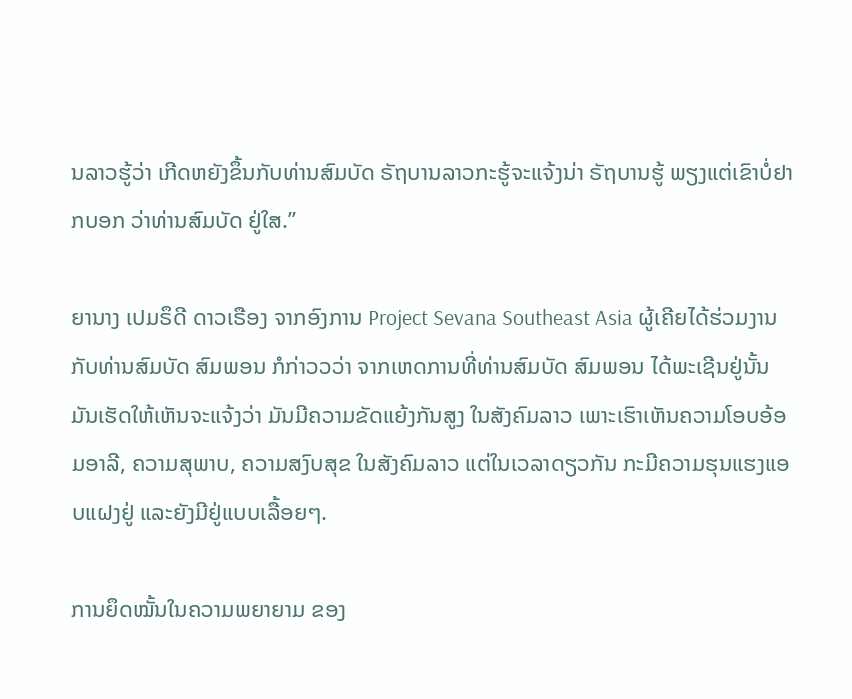ນລາວຮູ້ວ່າ ເກີດຫຍັງຂຶ້ນກັບທ່ານສົມບັດ ຣັຖບານລາວກະຮູ້ຈະແຈ້ງນ່າ ຣັຖບານຮູ້ ພຽງແຕ່ເຂົາບໍ່ຢາກບອກ ວ່າທ່ານສົມບັດ ຢູ່ໃສ.”

ຍານາງ ເປມຣຶດີ ດາວເຣືອງ ຈາກອົງການ Project Sevana Southeast Asia ຜູ້ເຄີຍໄດ້ຮ່ວມງານກັບທ່ານສົມບັດ ສົມພອນ ກໍກ່າວວວ່າ ຈາກເຫດການທີ່ທ່ານສົມບັດ ສົມພອນ ໄດ້ພະເຊີນຢູ່ນັ້ນ ມັນເຮັດໃຫ້ເຫັນຈະແຈ້ງວ່າ ມັນມີຄວາມຂັດແຍ້ງກັນສູງ ໃນສັງຄົມລາວ ເພາະເຮົາເຫັນຄວາມໂອບອ້ອມອາລີ, ຄວາມສຸພາບ, ຄວາມສງົບສຸຂ ໃນສັງຄົມລາວ ແຕ່ໃນເວລາດຽວກັນ ກະມີຄວາມຮຸນແຮງແອບແຝງຢູ່ ແລະຍັງມີຢູ່ແບບເລື້ອຍໆ.

ການຍຶດໝັ້ນໃນຄວາມພຍາຍາມ ຂອງ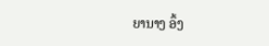ຍານາງ ອຶ້ງ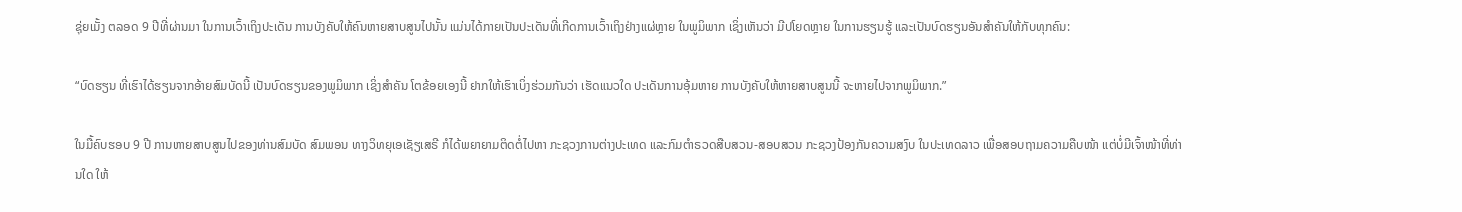ຊຸ່ຍເມັ້ງ ຕລອດ 9 ປີທີ່ຜ່ານມາ ໃນການເວົ້າເຖິງປະເດັນ ການບັງຄັບໃຫ້ຄົນຫາຍສາບສູນໄປນັ້ນ ແມ່ນໄດ້ກາຍເປັນປະເດັນທີ່ເກີດການເວົ້າເຖິງຢ່າງແຜ່ຫຼາຍ ໃນພູມິພາກ ເຊິ່ງເຫັນວ່າ ມີປໂຍດຫຼາຍ ໃນການຮຽນຮູ້ ແລະເປັນບົດຮຽນອັນສໍາຄັນໃຫ້ກັບທຸກຄົນ:

“ບົດຮຽນ ທີ່ເຮົາໄດ້ຮຽນຈາກອ້າຍສົມບັດນີ້ ເປັນບົດຮຽນຂອງພູມິພາກ ເຊິ່ງສໍາຄັນ ໂຕຂ້ອຍເອງນີ້ ຢາກໃຫ້ເຮົາເບິ່ງຮ່ວມກັນວ່າ ເຮັດແນວໃດ ປະເດັນການອຸ້ມຫາຍ ການບັງຄັບໃຫ້ຫາຍສາບສູນນີ້ ຈະຫາຍໄປຈາກພູມິພາກ.”

ໃນມື້ຄົບຮອບ 9 ປີ ການຫາຍສາບສູນໄປຂອງທ່ານສົມບັດ ສົມພອນ ທາງວິທຍຸເອເຊັຽເສຣີ ກໍໄດ້ພຍາຍາມຕິດຕໍ່ໄປຫາ ກະຊວງການຕ່າງປະເທດ ແລະກົມຕໍາຣວດສືບສວນ-ສອບສວນ ກະຊວງປ້ອງກັນຄວາມສງົບ ໃນປະເທດລາວ ເພື່ອສອບຖາມຄວາມຄືບໜ້າ ແຕ່ບໍ່ມີເຈົ້າໜ້າທີ່ທ່ານໃດ ໃຫ້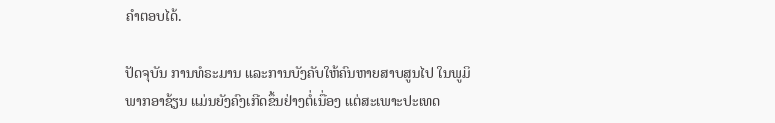ຄໍາຕອບໄດ້.

ປັດຈຸບັນ ການທໍຣະມານ ແລະການບັງຄັບໃຫ້ຄົນຫາຍສາບສູນໄປ ໃນພູມິພາກອາຊ້ຽນ ແມ່ນຍັງຄົງເກີດຂຶ້ນຢ່າງຕໍ່ເນື່ອງ ແຕ່ສະເພາະປະເທດ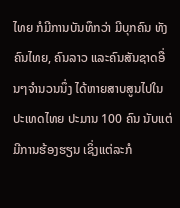ໄທຍ ກໍມີການບັນທຶກວ່າ ມີບຸກຄົນ ທັງຄົນໄທຍ, ຄົນລາວ ແລະຄົນສັນຊາດອື່ນໆຈໍານວນນຶ່ງ ໄດ້ຫາຍສາບສູນໄປໃນປະເທດໄທຍ ປະມານ 100 ຄົນ ນັບແຕ່ມີການຮ້ອງຮຽນ ເຊິ່ງແຕ່ລະກໍ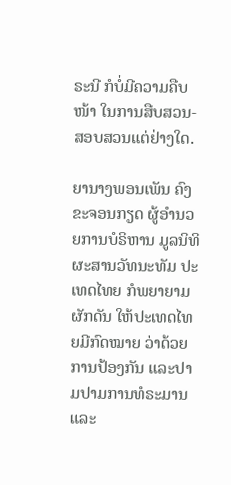ຣະນີ ກໍບໍ່ມີຄວາມຄືບໜ້າ ໃນການສືບສວນ-ສອບສວນແຕ່ຢ່າງໃດ.

ຍານາງພອນເພັນ ຄົງຂະຈອນກຽດ ຜູ້ອໍານວຍການບໍຣິຫານ ມູລນິທິຜະສານວັທນະທັມ ປະເທດໄທຍ ກໍພຍາຍາມຜັກດັນ ໃຫ້ປະເທດໄທຍມີກົດໝາຍ ວ່າດ້ວຍ ການປ້ອງກັນ ແລະປາມປາມການທໍຣະມານ ແລະ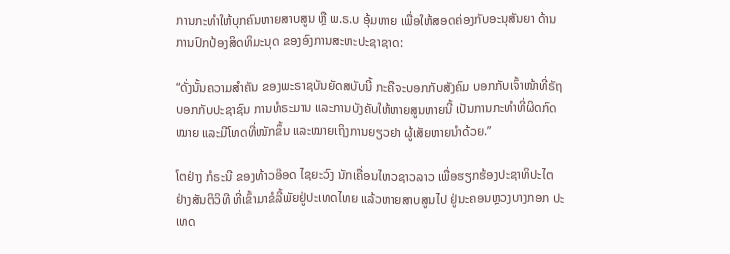ການກະທໍາໃຫ້ບຸກຄົນຫາຍສາບສູນ ຫຼື ພ.ຣ.ບ ອຸ້ມຫາຍ ເພື່ອໃຫ້ສອດຄ່ອງກັບອະນຸສັນຍາ ດ້ານການປົກປ້ອງສິດທິມະນຸດ ຂອງອົງການສະຫະປະຊາຊາດ:

“ດັ່ງນັ້ນຄວາມສໍາຄັນ ຂອງພະຣາຊບັນຍັດສບັບນີ້ ກະຄືຈະບອກກັບສັງຄົມ ບອກກັບເຈົ້າໜ້າທີ່ຣັຖ ບອກກັບປະຊາຊົນ ການທໍຣະມານ ແລະການບັງຄັບໃຫ້ຫາຍສູນຫາຍນີ້ ເປັນການກະທໍາທີ່ຜິດກົດໝາຍ ແລະມີໂທດທີ່ໜັກຂຶ້ນ ແລະໝາຍເຖິງການຍຽວຢາ ຜູ້ເສັຍຫາຍນໍາດ້ວຍ.”

ໂຕຢ່າງ ກໍຣະນີ ຂອງທ້າວອ໊ອດ ໄຊຍະວົງ ນັກເຄື່ອນໄຫວຊາວລາວ ເພື່ອຮຽກຮ້ອງປະຊາທິປະໄຕ ຢ່າງສັນຕິວິທີ ທີ່ເຂົ້າມາຂໍລີ້ພັຍຢູ່ປະເທດໄທຍ ແລ້ວຫາຍສາບສູນໄປ ຢູ່ນະຄອນຫຼວງບາງກອກ ປະເທດ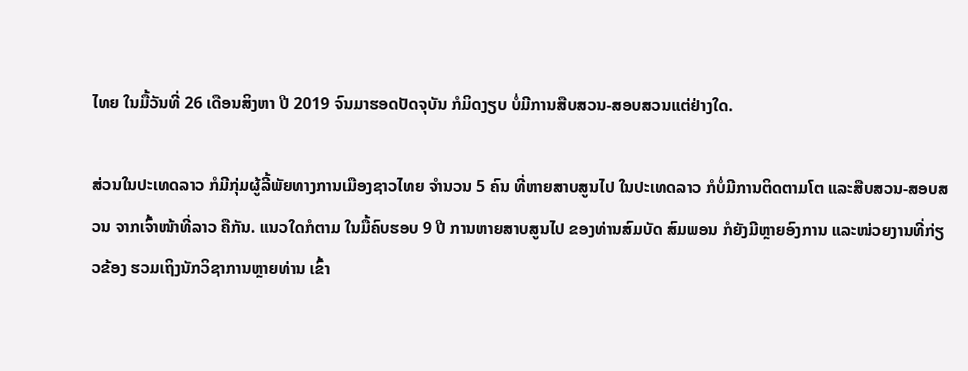ໄທຍ ໃນມື້ວັນທີ່ 26 ເດືອນສິງຫາ ປີ 2019 ຈົນມາຮອດປັດຈຸບັນ ກໍມິດງຽບ ບໍ່ມີການສືບສວນ-ສອບສວນແຕ່ຢ່າງໃດ.

ສ່ວນໃນປະເທດລາວ ກໍມີກຸ່ມຜູ້ລີ້ພັຍທາງການເມືອງຊາວໄທຍ ຈໍານວນ 5 ຄົນ ທີ່ຫາຍສາບສູນໄປ ໃນປະເທດລາວ ກໍບໍ່ມີການຕິດຕາມໂຕ ແລະສືບສວນ-ສອບສວນ ຈາກເຈົ້າໜ້າທີ່ລາວ ຄືກັນ. ແນວໃດກໍຕາມ ໃນມື້ຄົບຮອບ 9 ປີ ການຫາຍສາບສູນໄປ ຂອງທ່ານສົມບັດ ສົມພອນ ກໍຍັງມີຫຼາຍອົງການ ແລະໜ່ວຍງານທີ່ກ່ຽວຂ້ອງ ຮວມເຖິງນັກວິຊາການຫຼາຍທ່ານ ເຂົ້າ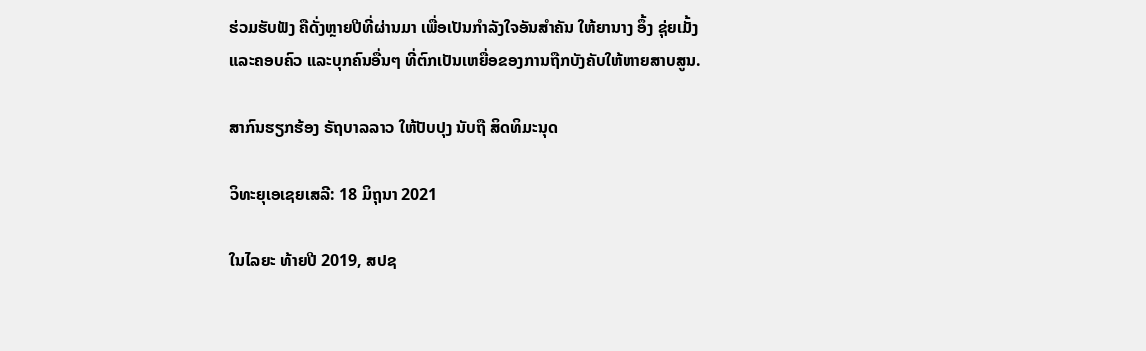ຮ່ວມຮັບຟັງ ຄືດັ່ງຫຼາຍປີທີ່ຜ່ານມາ ເພື່ອເປັນກໍາລັງໃຈອັນສໍາຄັນ ໃຫ້ຍານາງ ອຶ້ງ ຊຸ່ຍເມັ້ງ ແລະຄອບຄົວ ແລະບຸກຄົນອື່ນໆ ທີ່ຕົກເປັນເຫຍື່ອຂອງການຖືກບັງຄັບໃຫ້ຫາຍສາບສູນ.

ສາກົນຮຽກຮ້ອງ ຣັຖບາລລາວ ໃຫ້ປັບປຸງ ນັບຖື ສິດທິມະນຸດ

ວິທະຍຸເອເຊຍເສລີ: 18 ມິຖຸນາ 2021

ໃນໄລຍະ ທ້າຍປີ 2019, ສປຊ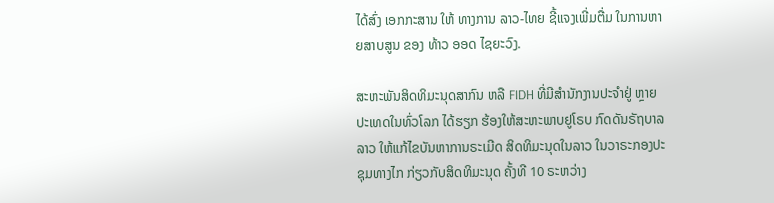ໄດ້ສົ່ງ ເອກກະສານ ໃຫ້ ທາງການ ລາວ-ໄທຍ ຊີ້ແຈງເພີ່ມຕື່ມ ໃນການຫາຍສາບສູນ ຂອງ ທ້າວ ອອດ ໄຊຍະວົງ.

ສະຫະພັນສິດທິມະນຸດສາກົນ ຫລື FIDH ທີ່ມີສໍານັກງານປະຈໍາຢູ່ ຫຼາຍປະເທດໃນທົ່ວໂລກ ໄດ້ຮຽກ ຮ້ອງໃຫ້ສະຫະພາບຢູໂຣບ ກົດດັນຣັຖບາລລາວ ໃຫ້ແກ້ໄຂບັນຫາການຣະເມີດ ສິດທິມະນຸດໃນລາວ ໃນວາຣະກອງປະຊຸມທາງໄກ ກ່ຽວກັບສິດທິມະນຸດ ຄັ້ງທີ 10 ຣະຫວ່າງ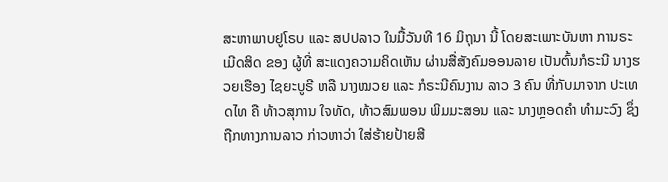ສະຫາພາບຢູໂຣບ ແລະ ສປປລາວ ໃນມື້ວັນທີ 16 ມິຖຸນາ ນີ້ ໂດຍສະເພາະບັນຫາ ການຣະເມີດສິດ ຂອງ ຜູ້ທີ່ ສະແດງຄວາມຄິດເຫັນ ຜ່ານສື່ສັງຄົມອອນລາຍ ເປັນຕົ້ນກໍຣະນີ ນາງຮວຍເຮືອງ ໄຊຍະບູຣີ ຫລື ນາງໝວຍ ແລະ ກໍຣະນີຄົນງານ ລາວ 3 ຄົນ ທີ່ກັບມາຈາກ ປະເທດໄທ ຄື ທ້າວສຸການ ໃຈທັດ, ທ້າວສົມພອນ ພິມມະສອນ ແລະ ນາງຫຼອດຄໍາ ທໍາມະວົງ ຊຶ່ງ ຖືກທາງການລາວ ກ່າວຫາວ່າ ໃສ່ຮ້າຍປ້າຍສີ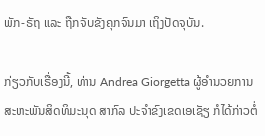ພັກ-ຣັຖ ແລະ ຖືກຈັບຂັງຄຸກຈົນມາ ເຖິງປັດຈຸບັນ.

ກ່ຽວກັບເຣື່ອງນີ້, ທ່ານ Andrea Giorgetta ຜູ້ອຳນວຍການ ສະຫະພັນສິດທິມະນຸດ ສາກົລ ປະຈຳຂົງເຂດເອເຊັຽ ກໍໄດ້ກ່າວຕໍ່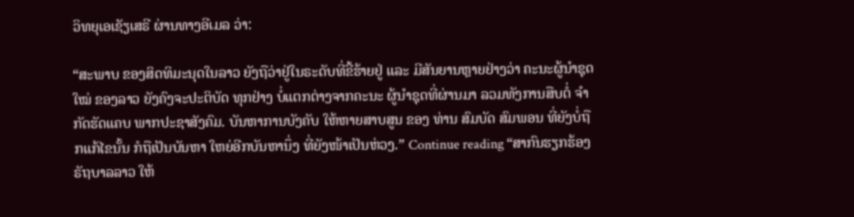ວິທຍຸເອເຊັຽເສຣີ ຜ່ານທາງອີເມລ ວ່າ:

“ສະພາບ ຂອງສິດທິມະນຸດໃນລາວ ຍັງຖືວ່າຢູ່ໃນຣະດັບທີ່ຂີ້ຮ້າຍຢູ່ ແລະ ມີສັນຍານຫຼາຍຢ່າງວ່າ ຄະນະຜູ້ນຳຊຸດໃໝ່ ຂອງລາວ ຍັງຄົງຈະປະຕິບັດ ທຸກຢ່າງ ບໍ່ແຕກຕ່າງຈາກຄະນະ ຜູ້ນຳຊຸດທີ່ຜ່ານມາ ລວມທັງການສືບຕໍ່ ຈຳກັດຮັດແຄບ ພາກປະຊາສັງຄົມ. ບັນຫາການບັງຄັບ ໃຫ້ຫາຍສາບສູນ ຂອງ ທ່ານ ສົມບັດ ສົມພອນ ທີ່ຍັງບໍ່ຖືກແກ້ໄຂນັ້ນ ກໍຖືເປັນບັນຫາ ໃຫຍ່ອີກບັນຫານຶ່ງ ທີ່ຍັງໜ້າເປັນຫ່ວງ.” Continue reading “ສາກົນຮຽກຮ້ອງ ຣັຖບາລລາວ ໃຫ້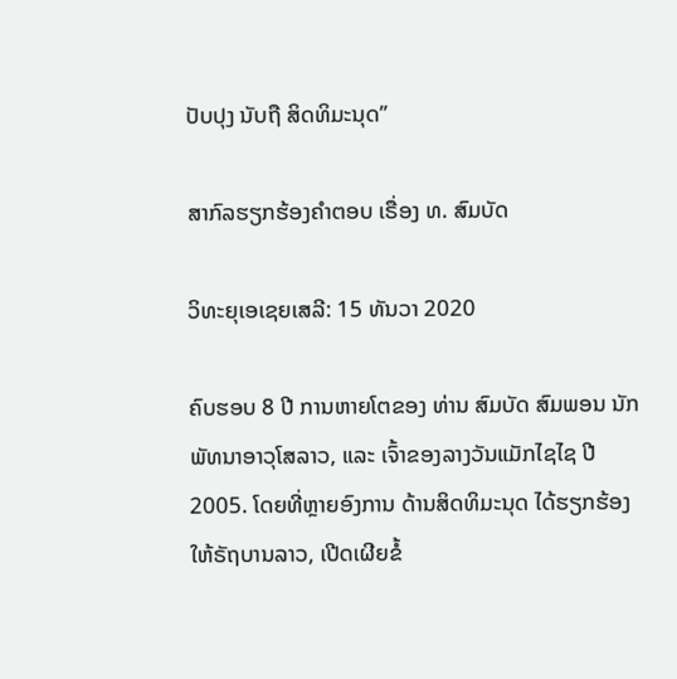ປັບປຸງ ນັບຖື ສິດທິມະນຸດ”

ສາກົລຮຽກຮ້ອງຄໍາຕອບ ເຣື່ອງ ທ. ສົມບັດ

ວິທະຍຸເອເຊຍເສລີ: 15 ທັນວາ 2020

ຄົບຮອບ 8 ປີ ການຫາຍໂຕຂອງ ທ່ານ ສົມບັດ ສົມພອນ ນັກພັທນາອາວຸໂສລາວ, ແລະ ເຈົ້າຂອງລາງວັນແມັກໄຊໄຊ ປີ 2005. ໂດຍທີ່ຫຼາຍອົງການ ດ້ານສິດທິມະນຸດ ໄດ້ຮຽກຮ້ອງ ໃຫ້ຣັຖບານລາວ, ເປີດເຜີຍຂໍ້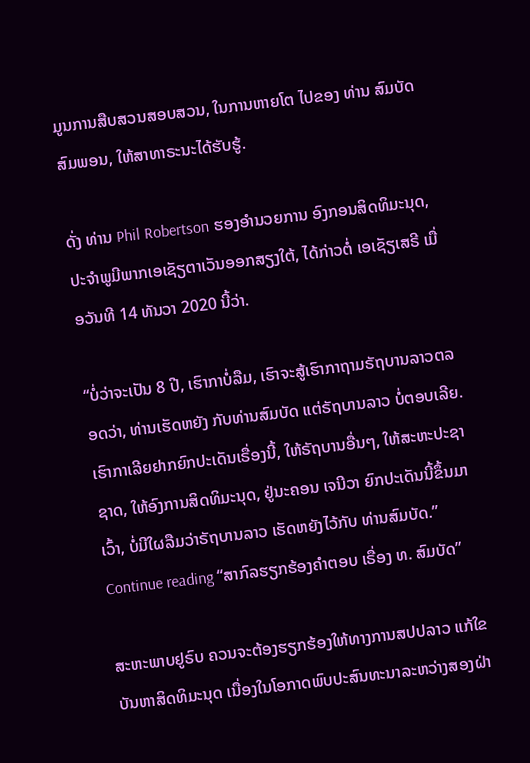ມູນການສືບສວນສອບສວນ, ໃນການຫາຍໂຕ ໄປຂອງ ທ່ານ ສົມບັດ ສົມພອນ, ໃຫ້ສາທາຣະນະໄດ້ຮັບຮູ້.

ດັ່ງ ທ່ານ Phil Robertson ຮອງອຳນວຍການ ອົງກອນສິດທິມະນຸດ, ປະຈຳພູມີພາກເອເຊັຽຕາເວັນອອກສຽງໃຕ້, ໄດ້ກ່າວຕໍ່ ເອເຊັຽເສຣີ ເມື່ອວັນທີ 14 ທັນວາ 2020 ນີ້ວ່າ.

“ບໍ່ວ່າຈະເປັນ 8 ປີ, ເຮົາກາບໍ່ລືມ, ເຮົາຈະສູ້ເຮົາກາຖາມຣັຖບານລາວຕລອດວ່າ, ທ່ານເຮັດຫຍັງ ກັບທ່ານສົມບັດ ແຕ່ຣັຖບານລາວ ບໍ່ຕອບເລີຍ. ເຮົາກາເລີຍຢາກຍົກປະເດັນເຣື່ອງນີ້, ໃຫ້ຣັຖບານອື່ນໆ, ໃຫ້ສະຫະປະຊາຊາດ, ໃຫ້ອົງການສິດທິມະນຸດ, ຢູ່ນະຄອນ ເຈນີວາ ຍົກປະເດັນນີ້ຂຶ້ນມາເວົ້າ, ບໍ່ມີໃຜລືມວ່າຣັຖບານລາວ ເຮັດຫຍັງໄວ້ກັບ ທ່ານສົມບັດ.” Continue reading “ສາກົລຮຽກຮ້ອງຄໍາຕອບ ເຣື່ອງ ທ. ສົມບັດ”

ສະຫະພາບຢູຣົບ ຄວນຈະຕ້ອງຮຽກຮ້ອງໃຫ້ທາງການສປປລາວ ແກ້ໃຂບັນຫາສິດທິມະນຸດ ເນື່ອງໃນໂອກາດພົບປະສົນທະນາລະຫວ່າງສອງຝ່າ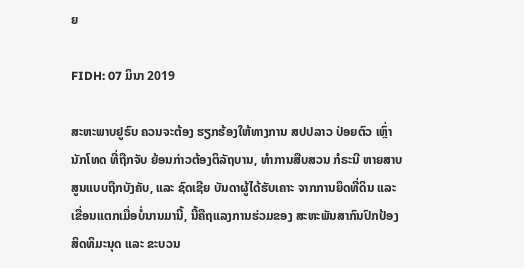ຍ

FIDH: 07 ມິນາ 2019

ສະຫະພາບຢູຣົບ ຄວນຈະຕ້ອງ ຮຽກຮ້ອງໃຫ້ທາງການ ສປປລາວ ປ່ອຍຕົວ ເຫຼົ່ານັກໂທດ ທີ່ຖືກຈັບ ຍ້ອນກ່າວຕ້ອງຕິລັຖບານ, ທຳການສືບສວນ ກໍຣະນີ ຫາຍສາບສູນແບບຖືກບັງຄັບ, ແລະ ຊົດເຊີຍ ບັນດາຜູ້ໄດ້ຮັບເຄາະ ຈາກການຍຶດທີ່ດິນ ແລະ ເຂື່ອນແຕກເມື່ອບໍ່ນານມານີ້, ນີ້ຄືຖແລງການຮ່ວມຂອງ ສະຫະພັນສາກົນປົກປ້ອງສິດທິມະນຸດ ແລະ ຂະບວນ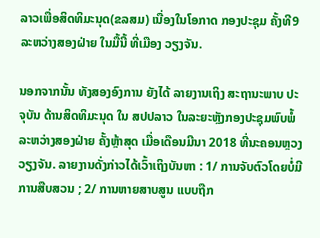ລາວເພື່ອສິດທິມະນຸດ(ຂລສມ) ເນື່ອງໃນໂອກາດ ກອງປະຊຸມ ຄັ້ງທີ9 ລະຫວ່າງສອງຝ່າຍ ໃນມື້ນີ້ ທີ່ເມືອງ ວຽງຈັນ.

ນອກຈາກນັ້ນ ທັງສອງອົງການ ຍັງໄດ້ ລາຍງານເຖິງ ສະຖານະພາບ ປະຈຸບັນ ດ້ານສິດທິມະນຸດ ໃນ ສປປລາວ ໃນລະຍະຫຼັງກອງປະຊຸມພົບພໍ້ລະຫວ່າງສອງຝ່າຍ ຄັ້ງຫຼ້າສຸດ ເມື່ອເດືອນມີນາ 2018 ທີ່ນະຄອນຫຼວງວຽງຈັນ. ລາຍງານດັ່ງກ່າວໄດ້ເວົ້າເຖິງບັນຫາ : 1/ ການຈັບຕົວໂດຍບໍ່ມີການສືບສວນ ; 2/ ການຫາຍສາບສູນ ແບບຖືກ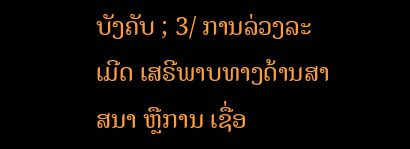ບັງຄັບ ; 3/ ການລ່ວງລະເມີດ ເສຣີພາບທາງດ້ານສາສນາ ຫຼືການ ເຊື່ອ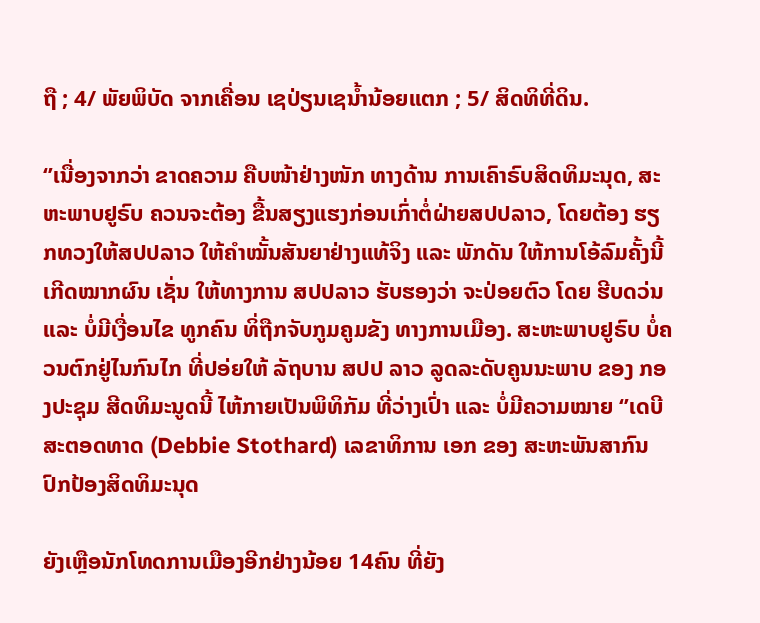ຖື ; 4/ ພັຍພິບັດ ຈາກເຄື່ອນ ເຊປ່ຽນເຊນໍ້ານ້ອຍແຕກ ; 5/ ສິດທິທີ່ດິນ.

‘’ເນື່ອງຈາກວ່າ ຂາດຄວາມ ຄືບໜ້າຢ່າງໜັກ ທາງດ້ານ ການເຄົາຣົບສິດທິມະນຸດ, ສະຫະພາບຢູຣົບ ຄວນຈະຕ້ອງ ຂື້ນສຽງແຮງກ່ອນເກົ່າຕໍ່ຝ່າຍສປປລາວ, ໂດຍຕ້ອງ ຮຽກທວງໃຫ້ສປປລາວ ໃຫ້ຄຳໝັ້ນສັນຍາຢ່າງແທ້ຈິງ ແລະ ພັກດັນ ໃຫ້ການໂອ້ລົມຄັ້ງນີ້ ເກີດໝາກຜົນ ເຊັ່ນ ໃຫ້ທາງການ ສປປລາວ ຮັບຮອງວ່າ ຈະປ່ອຍຕົວ ໂດຍ ຮີບດວ່ນ ແລະ ບໍ່ມີເງື່ອນໄຂ ທູກຄົນ ທິ່ຖືກຈັບກູມຄູມຂັງ ທາງການເມືອງ. ສະຫະພາບຢູຣົບ ບໍ່ຄວນຕົກຢູ່ໄນກົນໄກ ທີ່ປອ່ຍໃຫ້ ລັຖບານ ສປປ ລາວ ລູດລະດັບຄູນນະພາບ ຂອງ ກອງປະຊຸມ ສີດທິມະນູດນີ້ ໄຫ້ກາຍເປັນພິທິກັມ ທີ່ວ່າງເປົ່າ ແລະ ບໍ່ມີຄວາມໝາຍ ‘’ເດບີ ສະຕອດທາດ (Debbie Stothard) ເລຂາທິການ ເອກ ຂອງ ສະຫະພັນສາກົນປົກປ້ອງສິດທິມະນຸດ

ຍັງເຫຼືອນັກໂທດການເມືອງອີກຢ່າງນ້ອຍ 14ຄົນ ທີ່ຍັງ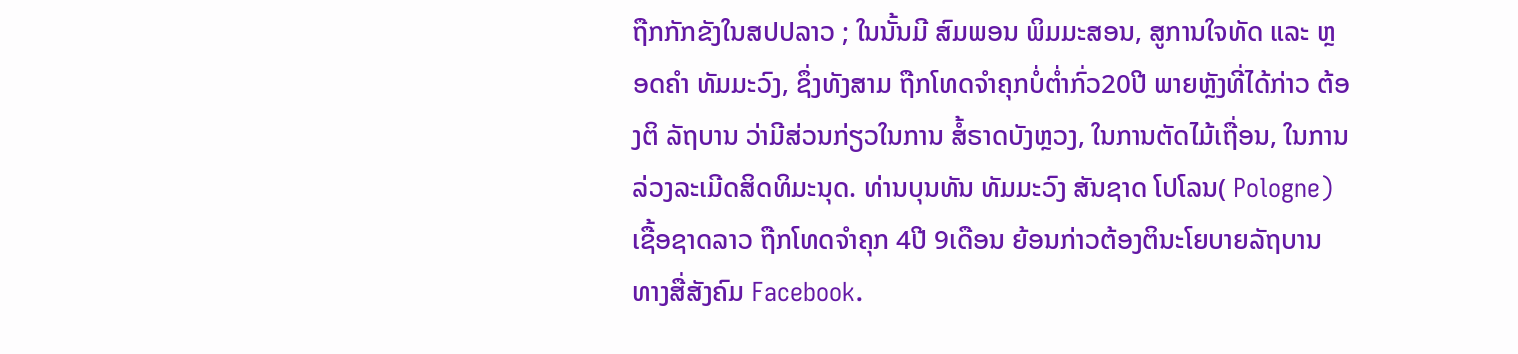ຖືກກັກຂັງໃນສປປລາວ ; ໃນນັ້ນມີ ສົມພອນ ພິມມະສອນ, ສູການໃຈທັດ ແລະ ຫຼອດຄຳ ທັມມະວົງ, ຊຶ່ງທັງສາມ ຖືກໂທດຈຳຄຸກບໍ່ຕໍ່າກົ່ວ20ປີ ພາຍຫຼັງທີ່ໄດ້ກ່າວ ຕ້ອງຕິ ລັຖບານ ວ່າມີສ່ວນກ່ຽວໃນການ ສໍ້ຣາດບັງຫຼວງ, ໃນການຕັດໄມ້ເຖື່ອນ, ໃນການລ່ວງລະເມີດສິດທິມະນຸດ. ທ່ານບຸນທັນ ທັມມະວົງ ສັນຊາດ ໂປໂລນ( Pologne) ເຊື້ອຊາດລາວ ຖືກໂທດຈຳຄຸກ 4ປີ 9ເດືອນ ຍ້ອນກ່າວຕ້ອງຕິນະໂຍບາຍລັຖບານ ທາງສື່ສັງຄົມ Facebook.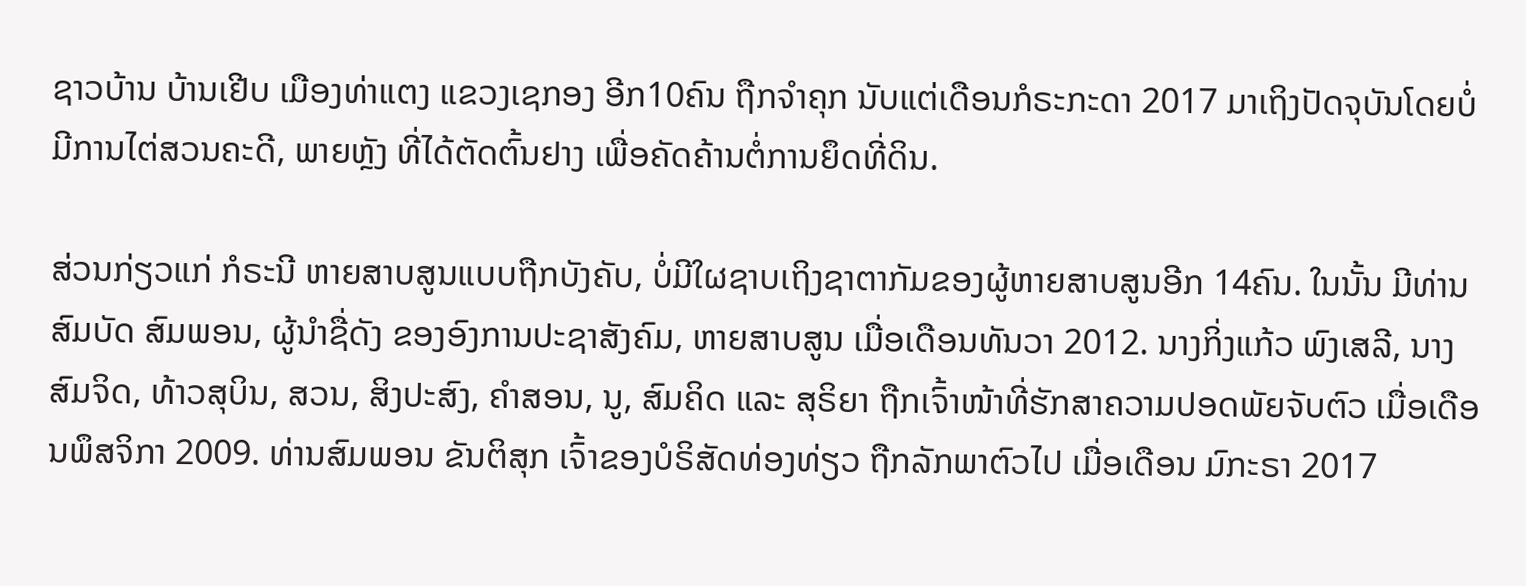ຊາວບ້ານ ບ້ານເຢີບ ເມືອງທ່າແຕງ ແຂວງເຊກອງ ອີກ10ຄົນ ຖືກຈຳຄຸກ ນັບແຕ່ເດືອນກໍຣະກະດາ 2017 ມາເຖິງປັດຈຸບັນໂດຍບໍ່ມີການໄຕ່ສວນຄະດີ, ພາຍຫຼັງ ທີ່ໄດ້ຕັດຕົ້ນຢາງ ເພື່ອຄັດຄ້ານຕໍ່ການຍຶດທີ່ດິນ.

ສ່ວນກ່ຽວແກ່ ກໍຣະນີ ຫາຍສາບສູນແບບຖືກບັງຄັບ, ບໍ່ມີໃຜຊາບເຖິງຊາຕາກັມຂອງຜູ້ຫາຍສາບສູນອີກ 14ຄົນ. ໃນນັ້ນ ມີທ່ານ ສົມບັດ ສົມພອນ, ຜູ້ນຳຊື່ດັງ ຂອງອົງການປະຊາສັງຄົມ, ຫາຍສາບສູນ ເມື່ອເດືອນທັນວາ 2012. ນາງກິ່ງແກ້ວ ພົງເສລີ, ນາງ ສົມຈິດ, ທ້າວສຸບິນ, ສວນ, ສິງປະສົງ, ຄຳສອນ, ນູ, ສົມຄິດ ແລະ ສຸຣິຍາ ຖືກເຈົ້າໜ້າທີ່ຮັກສາຄວາມປອດພັຍຈັບຕົວ ເມື່ອເດືອນພຶສຈິກາ 2009. ທ່ານສົມພອນ ຂັນຕິສຸກ ເຈົ້າຂອງບໍຣິສັດທ່ອງທ່ຽວ ຖືກລັກພາຕົວໄປ ເມື່ອເດືອນ ມົກະຣາ 2017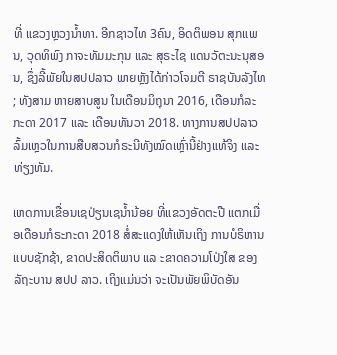ທີ່ ແຂວງຫຼວງນໍ້າທາ. ອີກຊາວໄທ 3ຄົນ, ອິດຕິພອນ ສຸກແພນ, ວຸດທິພົງ ກາຈະທັມມະກຸນ ແລະ ສຸຣະໄຊ ແດນວັຕະນະນຸສອນ, ຊຶ່ງລີ້ພັຍໃນສປປລາວ ພາຍຫຼັງໄດ້ກ່າວໂຈມຕີ ຣາຊບັນລັງໄທ ; ທັງສາມ ຫາຍສາບສູນ ໃນເດືອນມິຖຸນາ 2016, ເດືອນກໍລະກະດາ 2017 ແລະ ເດືອນທັນວາ 2018. ທາງການສປປລາວ ລົ້ມເຫຼວໃນການສືບສວນກໍຣະນີທັງໝົດເຫຼົ່ານີ້ຢ່າງແທ້ຈິງ ແລະທ່ຽງທັມ.

ເຫດການເຂື່ອນເຊປ່ຽນເຊນໍ້ານ້ອຍ ທີ່ແຂວງອັດຕະປື ແຕກເມື່ອເດືອນກໍຣະກະດາ 2018 ສໍ່ສະແດງໃຫ້ເຫັນເຖິງ ການບໍຣິຫານແບບຊັກຊ້າ, ຂາດປະສິດຕິພາບ ແລ ະຂາດຄວາມໂປ່ງໃສ ຂອງ ລັຖະບານ ສປປ ລາວ. ເຖິງແມ່ນວ່າ ຈະເປັນພັຍພິບັດອັນ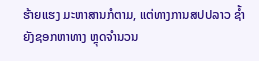ຮ້າຍແຮງ ມະຫາສານກໍຕາມ, ແຕ່ທາງການສປປລາວ ຊໍ້າຍັງຊອກຫາທາງ ຫຼຸດຈຳນວນ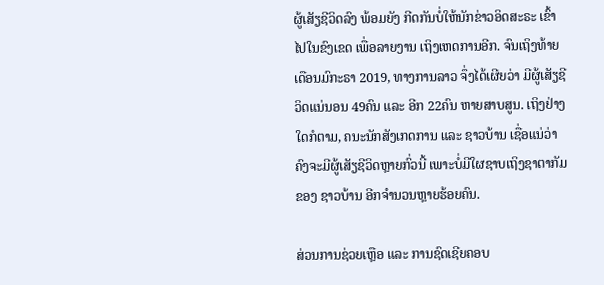ຜູ້ເສັຽຊີວິດລົງ ພ້ອມຍັງ ກີດກັນບໍ່ໃຫ້ນັກຂ່າວອິດສະຣະ ເຂົ້າໄປໃນຂົງເຂດ ເພື່ອລາຍງານ ເຖິງເຫດການອີກ. ຈົນເຖິງທ້າຍເດືອນມົກະຣາ 2019, ທາງການລາວ ຈຶ່ງໄດ້ເຜີຍວ່າ ມີຜູ້ເສັຽຊີວິດແນ່ນອນ 49ຄົນ ແລະ ອີກ 22ຄົນ ຫາຍສາບສູນ. ເຖິງຢ່າງໃດກໍຕາມ, ຄນະນັກສັງເກດການ ແລະ ຊາວບ້ານ ເຊື່ອແນ່ວ່າ ຄົງຈະມີຜູ້ເສັຽຊີວິດຫຼາຍກົ່ວນີ້ ເພາະບໍ່ມີໃຜຊາບເຖິງຊາຕາກັມ ຂອງ ຊາວບ້ານ ອີກຈຳນວນຫຼາຍຮ້ອຍຄົນ.

ສ່ວນການຊ່ວຍເຫຼືອ ແລະ ການຊົດເຊີຍຄອບ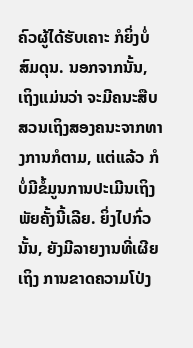ຄົວຜູ້ໄດ້ຮັບເຄາະ ກໍຍິ່ງບໍ່ສົມດຸນ. ນອກຈາກນັ້ນ, ເຖິງແມ່ນວ່າ ຈະມີຄນະສືບສວນເຖິງສອງຄນະຈາກທາງການກໍຕາມ, ແຕ່ແລ້ວ ກໍບໍ່ມີຂໍ້ມູນການປະເມີນເຖິງພັຍຄັ້ງນີ້ເລີຍ. ຍິ່ງໄປກົ່ວນັ້ນ, ຍັງມີລາຍງານທີ່ເຜີຍເຖິງ ການຂາດຄວາມໂປ່ງ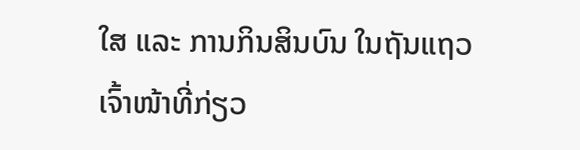ໃສ ແລະ ການກິນສິນບົນ ໃນຖັນແຖວ ເຈົ້າໜ້າທີ່ກ່ຽວ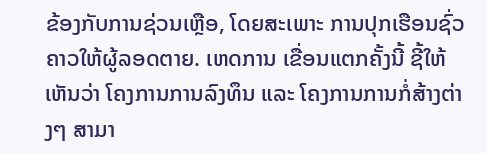ຂ້ອງກັບການຊ່ວນເຫຼືອ, ໂດຍສະເພາະ ການປຸກເຮືອນຊົ່ວຄາວໃຫ້ຜູ້ລອດຕາຍ. ເຫດການ ເຂື່ອນແຕກຄັ້ງນີ້ ຊີ້ໃຫ້ເຫັນວ່າ ໂຄງການການລົງທຶນ ແລະ ໂຄງການການກໍ່ສ້າງຕ່າງໆ ສາມາ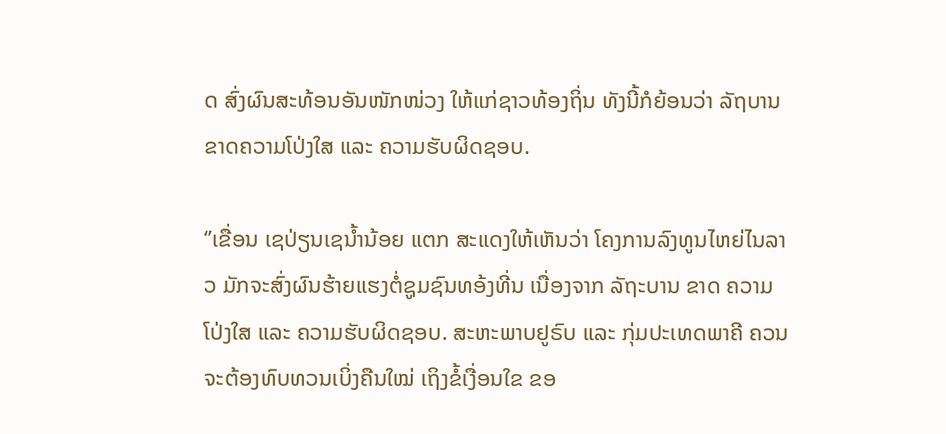ດ ສົ່ງຜົນສະທ້ອນອັນໜັກໜ່ວງ ໃຫ້ແກ່ຊາວທ້ອງຖິ່ນ ທັງນີ້ກໍຍ້ອນວ່າ ລັຖບານຂາດຄວາມໂປ່ງໃສ ແລະ ຄວາມຮັບຜິດຊອບ.

‘’ເຂື່ອນ ເຊປ່ຽນເຊນໍ້ານ້ອຍ ແຕກ ສະແດງໃຫ້ເຫັນວ່າ ໂຄງການລົງທູນໄຫຍ່ໄນລາວ ມັກຈະສົ່ງຜົນຮ້າຍແຮງຕໍ່ຊູມຊົນທອ້ງທີ່ນ ເນື່ອງຈາກ ລັຖະບານ ຂາດ ຄວາມໂປ່ງໃສ ແລະ ຄວາມຮັບຜິດຊອບ. ສະຫະພາບຢູຣົບ ແລະ ກຸ່ມປະເທດພາຄີ ຄວນຈະຕ້ອງທົບທວນເບິ່ງຄືນໃໝ່ ເຖິງຂໍ້ເງື່ອນໃຂ ຂອ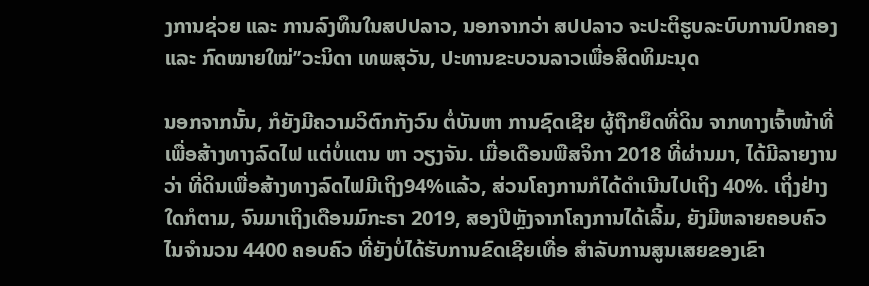ງການຊ່ວຍ ແລະ ການລົງທຶນໃນສປປລາວ, ນອກຈາກວ່າ ສປປລາວ ຈະປະຕິຮູບລະບົບການປົກຄອງ ແລະ ກົດໝາຍໃໝ່’’ວະນິດາ ເທພສຸວັນ, ປະທານຂະບວນລາວເພື່ອສິດທິມະນຸດ

ນອກຈາກນັ້ນ, ກໍຍັງມີຄວາມວິຕົກກັງວົນ ຕໍ່ບັນຫາ ການຊົດເຊີຍ ຜູ້ຖືກຍຶດທີ່ດິນ ຈາກທາງເຈົ້າໜ້າທີ່ ເພື່ອສ້າງທາງລົດໄຟ ແຕ່ບໍ່ແຕນ ຫາ ວຽງຈັນ. ເມື່ອເດືອນພືສຈິກາ 2018 ທີ່ຜ່ານມາ, ໄດ້ມີລາຍງານວ່າ ທີ່ດິນເພື່ອສ້າງທາງລົດໄຟມີເຖິງ94%ແລ້ວ, ສ່ວນໂຄງການກໍໄດ້ດຳເນີນໄປເຖິງ 40%. ເຖິ່ງຢ່າງໃດກໍຕາມ, ຈົນມາເຖິງເດືອນມົກະຣາ 2019, ສອງປີຫຼັງຈາກໂຄງການໄດ້ເລີ້ມ, ຍັງມີຫລາຍຄອບຄົວ ໄນຈໍານວນ 4400 ຄອບຄົວ ທີ່ຍັງບໍ່ໄດ້ຮັບການຂົດເຊີຍເທື່ອ ສໍາລັບການສູນເສຍຂອງເຂົາ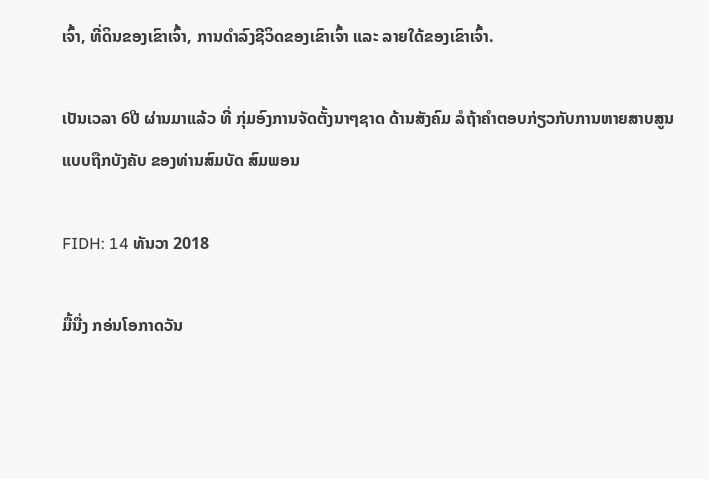ເຈົ້າ, ທີ່ດິນຂອງເຂົາເຈົ້າ, ການດໍາລົງຊີວິດຂອງເຂົາເຈົ້າ ແລະ ລາຍໃດ້ຂອງເຂົາເຈົ້າ.

ເປັນເວລາ 6ປີ ຜ່ານມາແລ້ວ ທີ່ ກຸ່ມອົງການຈັດຕັ້ງນາໆຊາດ ດ້ານສັງຄົມ ລໍຖ້າຄຳຕອບກ່ຽວກັບການຫາຍສາບສູນແບບຖືກບັງຄັບ ຂອງທ່ານສົມບັດ ສົມພອນ

FIDH: 14 ທັນວາ 2018

ມື້ນື່ງ ກອ່ນໂອກາດວັນ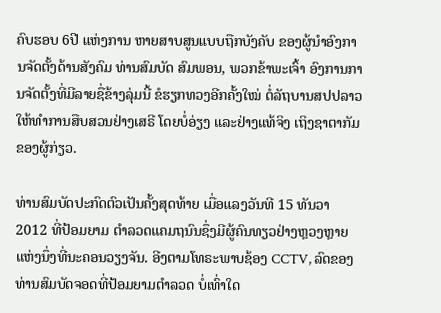ຄົບຮອບ 6ປີ ແຫ່ງການ ຫາຍສາບສູນແບບຖືກບັງຄັບ ຂອງຜູ້ນຳອົງການຈັດຕັ້ງດ້ານສັງຄົມ ທ່ານສົມບັດ ສົມພອນ, ພວກຂ້າພະເຈົ້າ ອົງການການຈັດຕັ້ງທີ່ມີລາຍຊື່ຂ້າງລຸ່ມນີ້ ຂໍຮຽກທວງອີກຄັ້ງໃໝ່ ຕໍ່ລັຖບານສປປລາວ ໃຫ້ທຳການສືບສວນຢ່າງເສຣີ ໂດຍບໍ່ອ່ຽງ ແລະຢ່າງແທ້ຈິງ ເຖິງຊາຕາກັມຂອງຜູ້ກ່ຽວ.

ທ່ານສົມບັດປະກົດຕົວເປັນຄັ້ງສຸດທ້າຍ ເມື່ອແລງວັນທີ 15 ທັນວາ 2012 ທີ່ປ້ອມຍາມ ຕຳລວດແຄມຖນົນຊຶ່ງມີຜູ້ຄົນທຽວຢ່າງຫຼວງຫຼາຍ ແຫ່ງນຶ່ງທີ່ນະຄອນວຽງຈັນ. ອີງຕາມໂທຣະພາບຊ້ອງ CCTV, ລົດຂອງທ່ານສົມບັດຈອດທີ່ປ້ອມຍາມຕຳລວດ ບໍ່ເທົ່າໃດ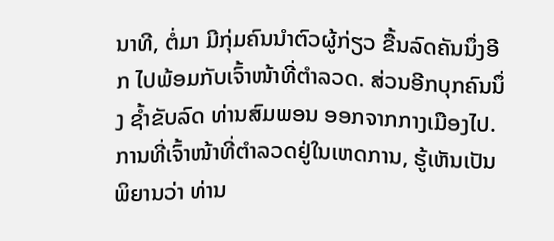ນາທີ, ຕໍ່ມາ ມີກຸ່ມຄົນນຳຕົວຜູ້ກ່ຽວ ຂື້ນລົດຄັນນຶ່ງອີກ ໄປພ້ອມກັບເຈົ້າໜ້າທີ່ຕຳລວດ. ສ່ວນອີກບຸກຄົນນຶ່ງ ຊໍ້າຂັບລົດ ທ່ານສົມພອນ ອອກຈາກກາງເມືອງໄປ. ການທີ່ເຈົ້າໜ້າທີ່ຕຳລວດຢູ່ໃນເຫດການ, ຮູ້ເຫັນເປັນພິຍານວ່າ ທ່ານ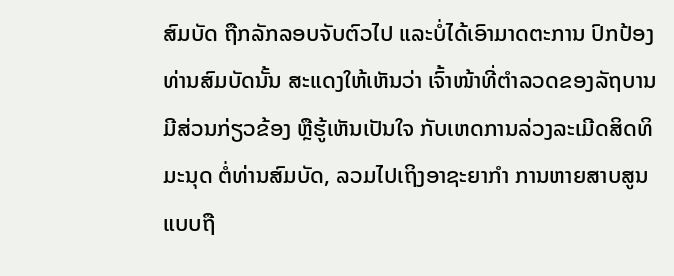ສົມບັດ ຖືກລັກລອບຈັບຕົວໄປ ແລະບໍ່ໄດ້ເອົາມາດຕະການ ປົກປ້ອງທ່ານສົມບັດນັ້ນ ສະແດງໃຫ້ເຫັນວ່າ ເຈົ້າໜ້າທີ່ຕຳລວດຂອງລັຖບານມີສ່ວນກ່ຽວຂ້ອງ ຫຼືຮູ້ເຫັນເປັນໃຈ ກັບເຫດການລ່ວງລະເມີດສິດທິມະນຸດ ຕໍ່ທ່ານສົມບັດ, ລວມໄປເຖິງອາຊະຍາກຳ ການຫາຍສາບສູນແບບຖື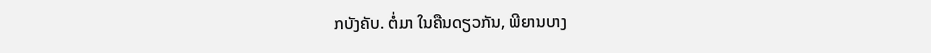ກບັງຄັບ. ຕໍ່ມາ ໃນຄືນດຽວກັນ, ພີຍານບາງ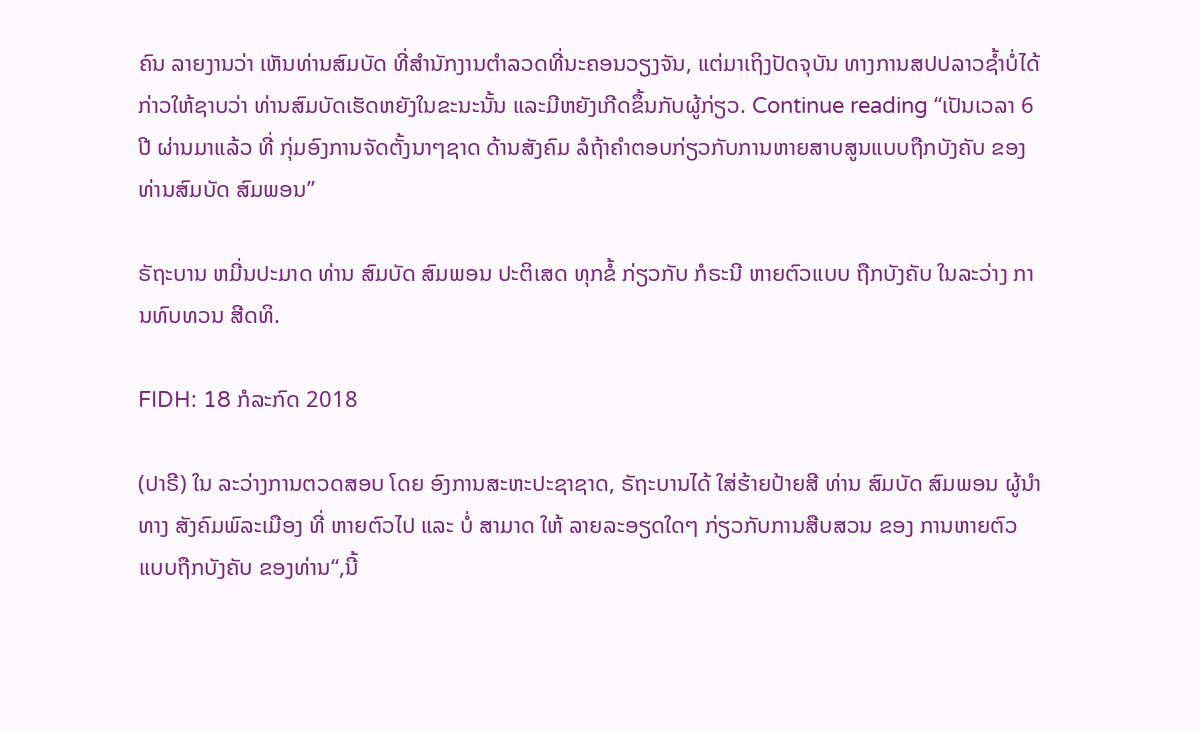ຄົນ ລາຍງານວ່າ ເຫັນທ່ານສົມບັດ ທີ່ສຳນັກງານຕຳລວດທີ່ນະຄອນວຽງຈັນ, ແຕ່ມາເຖິງປັດຈຸບັນ ທາງການສປປລາວຊໍ້າບໍ່ໄດ້ກ່າວໃຫ້ຊາບວ່າ ທ່ານສົມບັດເຮັດຫຍັງໃນຂະນະນັ້ນ ແລະມີຫຍັງເກີດຂຶ້ນກັບຜູ້ກ່ຽວ. Continue reading “ເປັນເວລາ 6ປີ ຜ່ານມາແລ້ວ ທີ່ ກຸ່ມອົງການຈັດຕັ້ງນາໆຊາດ ດ້ານສັງຄົມ ລໍຖ້າຄຳຕອບກ່ຽວກັບການຫາຍສາບສູນແບບຖືກບັງຄັບ ຂອງທ່ານສົມບັດ ສົມພອນ”

ຣັຖະບານ ຫມີ່ນປະມາດ ທ່ານ ສົມບັດ ສົມພອນ ປະຕິເສດ ທຸກຂໍ້ ກ່ຽວກັບ ກໍຣະນີ ຫາຍຕົວແບບ ຖືກບັງຄັບ ໃນລະວ່າງ ການທົບທວນ ສີດທິ.

FIDH: 18 ກໍລະກົດ 2018

(ປາຣີ) ໃນ ລະວ່າງການຕວດສອບ ໂດຍ ອົງການສະຫະປະຊາຊາດ, ຣັຖະບານໄດ້ ໃສ່ຮ້າຍປ້າຍສີ ທ່ານ ສົມບັດ ສົມພອນ ຜູ້ນໍາ ທາງ ສັງຄົມພົລະເມືອງ ທີ່ ຫາຍຕົວໄປ ແລະ ບໍ່ ສາມາດ ໃຫ້ ລາຍລະອຽດໃດໆ ກ່ຽວກັບການສືບສວນ ຂອງ ການຫາຍຕົວແບບຖືກບັງຄັບ ຂອງທ່ານ“,ນີ້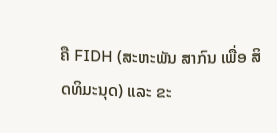ຄື FIDH (ສະຫະພັນ ສາກົນ ເພື່ອ ສິດທິມະນຸດ) ແລະ ຂະ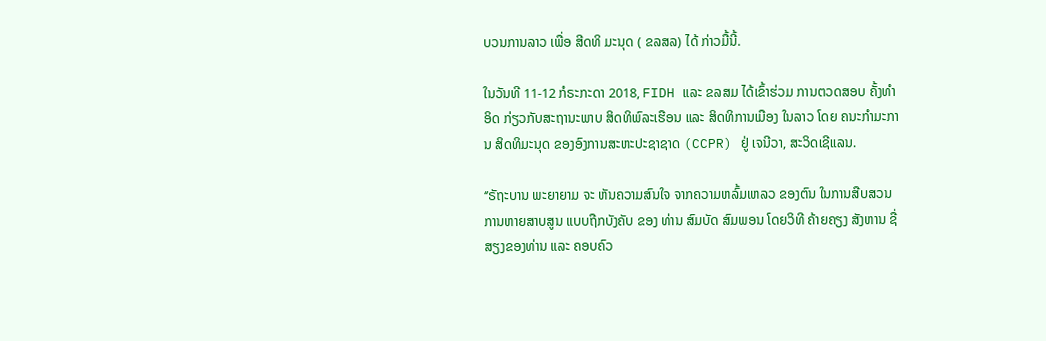ບວນການລາວ ເພື່ອ ສີດທິ ມະນຸດ ( ຂລສລ) ໄດ້ ກ່າວມື້ນີ້.

ໃນວັນທີ 11-12 ກໍຣະກະດາ 2018, FIDH ແລະ ຂລສມ ໄດ້ເຂົ້າຮ່ວມ ການຕວດສອບ ຄັ້ງທໍາອິດ ກ່ຽວກັບສະຖານະພາບ ສິດທິພົລະເຮືອນ ແລະ ສິດທິການເມືອງ ໃນລາວ ໂດຍ ຄນະກໍາມະການ ສິດທິມະນຸດ ຂອງອົງການສະຫະປະຊາຊາດ (CCPR) ຢູ່ ເຈນີວາ, ສະວິດເຊີແລນ.

‘’ຣັຖະບານ ພະຍາຍາມ ຈະ ຫັນຄວາມສົນໃຈ ຈາກຄວາມຫລົ້ມເຫລວ ຂອງຕົນ ໃນການສືບສວນ ການຫາຍສາບສູນ ແບບຖືກບັງຄັບ ຂອງ ທ່ານ ສົມບັດ ສົມພອນ ໂດຍວິທີ ຄ້າຍຄຽງ ສັງຫານ ຊື່ສຽງຂອງທ່ານ ແລະ ຄອບຄົວ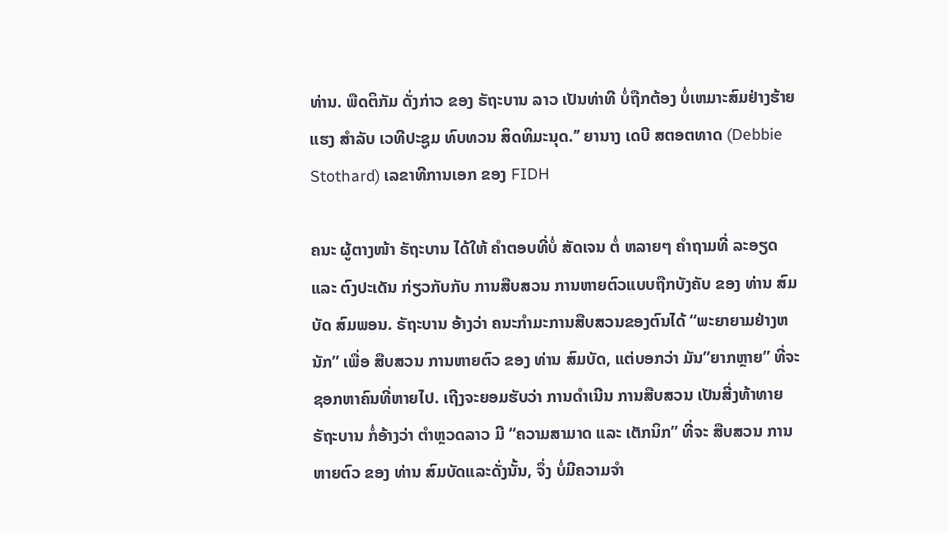ທ່ານ. ພືດຕິກັມ ດັ່ງກ່າວ ຂອງ ຣັຖະບານ ລາວ ເປັນທ່າທີ ບໍ່ຖືກຕ້ອງ ບໍ່ເຫມາະສົມຢ່າງຮ້າຍແຮງ ສໍາລັບ ເວທີປະຊູມ ທົບທວນ ສິດທິມະນຸດ.’’ ຍານາງ ເດບີ ສຕອຕທາດ (Debbie Stothard) ເລຂາທີການເອກ ຂອງ FIDH

ຄນະ ຜູ້ຕາງໜ້າ ຣັຖະບານ ໄດ້ໃຫ້ ຄໍາຕອບທີ່ບໍ່ ສັດເຈນ ຕໍ່ ຫລາຍໆ ຄໍາຖາມທີ່ ລະອຽດ ແລະ ຕົງປະເດັນ ກ່ຽວກັບກັບ ການສືບສວນ ການຫາຍຕົວແບບຖືກບັງຄັບ ຂອງ ທ່ານ ສົມບັດ ສົມພອນ. ຣັຖະບານ ອ້າງວ່າ ຄນະກໍາມະການສືບສວນຂອງຕົນໄດ້ “ພະຍາຍາມຢ່າງຫນັກ” ເພື່ອ ສືບສວນ ການຫາຍຕົວ ຂອງ ທ່ານ ສົມບັດ, ແຕ່ບອກວ່າ ມັນ”ຍາກຫຼາຍ” ທີ່ຈະຊອກຫາຄົນທີ່ຫາຍໄປ. ເຖີງຈະຍອມຮັບວ່າ ການດໍາເນີນ ການສືບສວນ ເປັນສີ່ງທ້າທາຍ ຣັຖະບານ ກໍ່ອ້າງວ່າ ຕໍາຫຼວດລາວ ມີ “ຄວາມສາມາດ ແລະ ເຕັກນິກ” ທີ່ຈະ ສືບສວນ ການຫາຍຕົວ ຂອງ ທ່ານ ສົມບັດແລະດັ່ງນັ້ນ, ຈຶ່ງ ບໍ່ມີຄວາມຈໍາ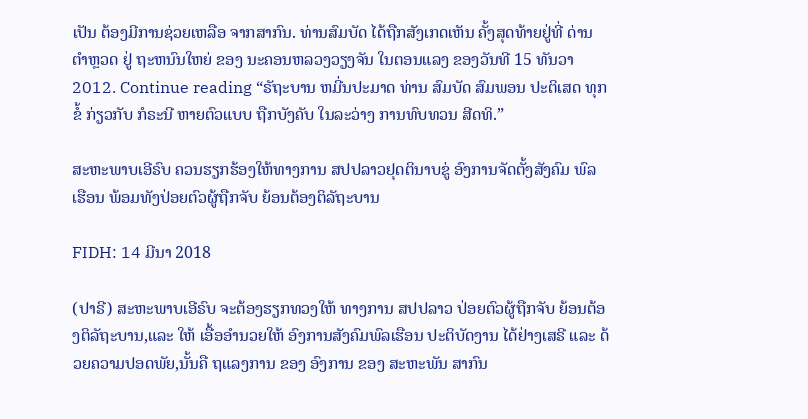ເປັນ ຕ້ອງມີການຊ່ວຍເຫລືອ ຈາກສາກົນ. ທ່ານສົມບັດ ໄດ້ຖືກສັງເກດເຫັນ ຄັ້ງສຸດທ້າຍຢູ່ທີ່ ດ່ານຕໍາຫຼວດ ຢູ່ ຖະຫນົນໃຫຍ່ ຂອງ ນະຄອນຫລວງວຽງຈັນ ໃນຕອນແລງ ຂອງວັນທີ 15 ທັນວາ 2012. Continue reading “ຣັຖະບານ ຫມີ່ນປະມາດ ທ່ານ ສົມບັດ ສົມພອນ ປະຕິເສດ ທຸກຂໍ້ ກ່ຽວກັບ ກໍຣະນີ ຫາຍຕົວແບບ ຖືກບັງຄັບ ໃນລະວ່າງ ການທົບທວນ ສີດທິ.”

ສະຫະພາບເອີຣົບ ຄວນຮຽກຮ້ອງໃຫ້ທາງການ ສປປລາວຢຸດຕິນາບຂູ່ ອົງການຈັດຕັ້ງສັງຄົມ ພົລເຮືອນ ພ້ອມທັງປ່ອຍຕົວຜູ້ຖືກຈັບ ຍ້ອນຕ້ອງຕິລັຖະບານ

FIDH: 14 ມີນາ 2018

(ປາຣີ) ສະຫະພາບເອີຣົບ ຈະຕ້ອງຮຽກທວງໃຫ້ ທາງການ ສປປລາວ ປ່ອຍຕົວຜູ້ຖືກຈັບ ຍ້ອນຕ້ອງຕິລັຖະບານ,ແລະ ໃຫ້ ເອື້ອອຳນວຍໃຫ້ ອົງການສັງຄົມພົລເຮືອນ ປະຕິບັດງານ ໄດ້ຢ່າງເສຣີ ແລະ ດ້ວຍຄວາມປອດພັຍ,ນັ້ນຄື ຖແລງການ ຂອງ ອົງການ ຂອງ ສະຫະພັນ ສາກົນ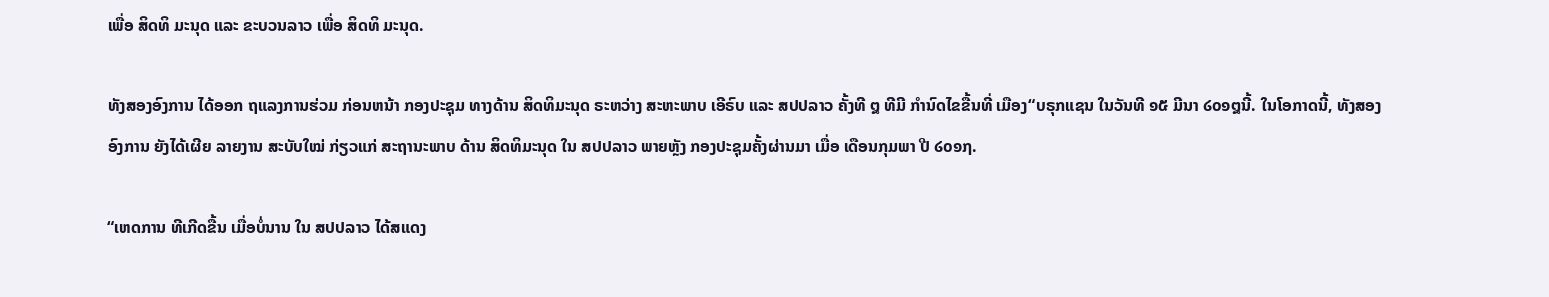ເພື່ອ ສິດທິ ມະນຸດ ແລະ ຂະບວນລາວ ເພື່ອ ສິດທິ ມະນຸດ.

ທັງສອງອົງການ ໄດ້ອອກ ຖແລງການຮ່ວມ ກ່ອນຫນ້າ ກອງປະຊຸມ ທາງດ້ານ ສິດທິມະນຸດ ຣະຫວ່າງ ສະຫະພາບ ເອີຣົບ ແລະ ສປປລາວ ຄັ້ງທີ ໘ ທີມີ ກຳນົດໄຂຂື້ນທີ່ ເມືອງ“ບຣຸກແຊນ ໃນວັນທີ ໑໕ ມີນາ ໒໐໑໘ນີ້. ໃນໂອກາດນີ້, ທັງສອງອົງການ ຍັງໄດ້ເຜີຍ ລາຍງານ ສະບັບໃໝ່ ກ່ຽວແກ່ ສະຖານະພາບ ດ້ານ ສິດທິມະນຸດ ໃນ ສປປລາວ ພາຍຫຼັງ ກອງປະຊຸມຄັ້ງຜ່ານມາ ເມື່ອ ເດືອນກຸມພາ ປີ ໒໐໑໗.

“ເຫດການ ທີເກີດຂື້ນ ເມື່ອບໍ່ນານ ໃນ ສປປລາວ ໄດ້ສແດງ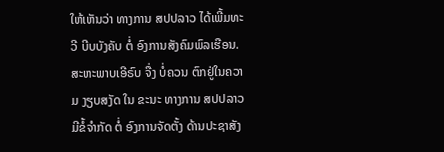ໃຫ້ເຫັນວ່າ ທາງການ ສປປລາວ ໄດ້ເພີ້ມທະວີ ບີບບັງຄັບ ຕໍ່ ອົງການສັງຄົມພົລເຮືອນ. ສະຫະພາບເອີຣົບ ຈື່ງ ບໍ່ຄວນ ຕົກຢູ່ໃນຄວາມ ງຽບສງັດ ໃນ ຂະນະ ທາງການ ສປປລາວ ມີຂໍ້ຈຳກັດ ຕໍ່ ອົງການຈັດຕັ້ງ ດ້ານປະຊາສັງ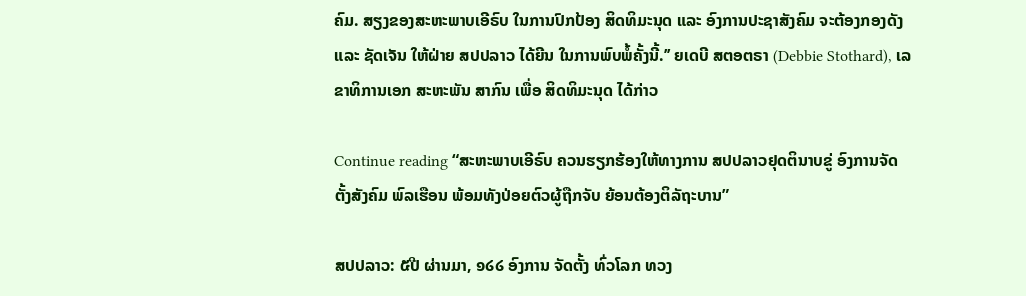ຄົມ. ສຽງຂອງສະຫະພາບເອີຣົບ ໃນການປົກປ້ອງ ສິດທິມະນຸດ ແລະ ອົງການປະຊາສັງຄົມ ຈະຕ້ອງກອງດັງ ແລະ ຊັດເຈັນ ໃຫ້ຝ່າຍ ສປປລາວ ໄດ້ຍີນ ໃນການພົບພໍ້ຄັ້ງນີ້.’’ ຍເດບີ ສຕອຕຣາ (Debbie Stothard), ເລຂາທິການເອກ ສະຫະພັນ ສາກົນ ເພື່ອ ສິດທິມະນຸດ ໄດ້ກ່າວ

Continue reading “ສະຫະພາບເອີຣົບ ຄວນຮຽກຮ້ອງໃຫ້ທາງການ ສປປລາວຢຸດຕິນາບຂູ່ ອົງການຈັດຕັ້ງສັງຄົມ ພົລເຮືອນ ພ້ອມທັງປ່ອຍຕົວຜູ້ຖືກຈັບ ຍ້ອນຕ້ອງຕິລັຖະບານ”

ສປປລາວ: ໕ປີ ຜ່ານມາ, ໑໒໒ ອົງການ ຈັດຕັ້ງ ທົ່ວໂລກ ທວງ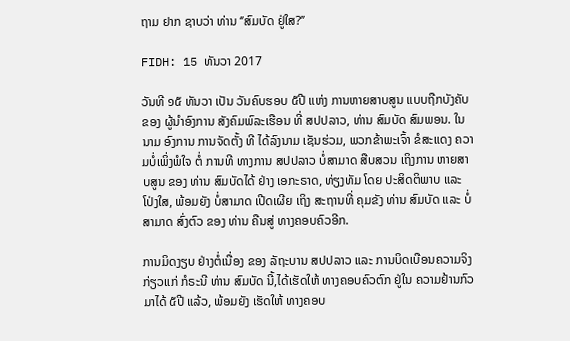ຖາມ ຢາກ ຊາບວ່າ ທ່ານ ‘’ສົມບັດ ຢູ່ໃສ?’’

FIDH: 15 ທັນວາ 2017

ວັນທີ ໑໕ ທັນວາ ເປັນ ວັນຄົບຮອບ ໕ປີ ແຫ່ງ ການຫາຍສາບສູນ ແບບຖືກບັງຄັບ ຂອງ ຜູ້ນຳອົງການ ສັງຄົມພົລະເຮືອນ ທີ່ ສປປລາວ, ທ່ານ ສົມບັດ ສົມພອນ. ໃນນາມ ອົງການ ການຈັດຕັ້ງ ທີ ໄດ້ລົງນາມ ເຊັນຮ່ວມ, ພວກຂ້າພະເຈົ້າ ຂໍສະແດງ ຄວາມບໍ່ເພິ່ງພໍໃຈ ຕໍ່ ການທີ ທາງການ ສປປລາວ ບໍ່ສາມາດ ສືບສວນ ເຖິງການ ຫາຍສາບສູນ ຂອງ ທ່ານ ສົມບັດໄດ້ ຢ່າງ ເອກະຣາດ, ທ່ຽງທັມ ໂດຍ ປະສິດຕິພາບ ແລະ ໂປ່ງໃສ, ພ້ອມຍັງ ບໍ່ສາມາດ ເປີດເຜີຍ ເຖິງ ສະຖານທີ່ ຄຸມຂັງ ທ່ານ ສົມບັດ ແລະ ບໍ່ສາມາດ ສົ່ງຕົວ ຂອງ ທ່ານ ຄືນສູ່ ທາງຄອບຄົວອີກ.

ການມິດງຽບ ຢ່າງຕໍ່ເນື່ອງ ຂອງ ລັຖະບານ ສປປລາວ ແລະ ການບິດເບືອນຄວາມຈິງ ກ່ຽວແກ່ ກໍຣະນີ ທ່ານ ສົມບັດ ນີ້,ໄດ້ເຮັດໃຫ້ ທາງຄອບຄົວຕົກ ຢູ່ໃນ ຄວາມຢ້ານກົວ ມາໄດ້ ໕ປີ ແລ້ວ, ພ້ອມຍັງ ເຮັດໃຫ້ ທາງຄອບ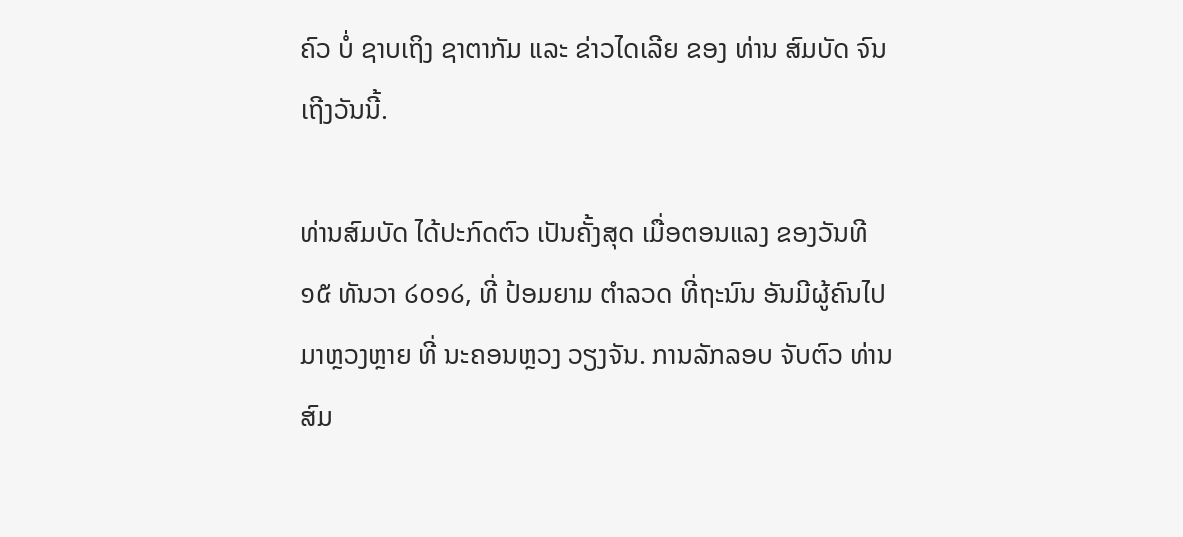ຄົວ ບໍ່ ຊາບເຖິງ ຊາຕາກັມ ແລະ ຂ່າວໄດເລີຍ ຂອງ ທ່ານ ສົມບັດ ຈົນເຖີງວັນນີ້.

ທ່ານສົມບັດ ໄດ້ປະກົດຕົວ ເປັນຄັ້ງສຸດ ເມື່ອຕອນແລງ ຂອງວັນທີ ໑໕ ທັນວາ ໒໐໑໒, ທີ່ ປ້ອມຍາມ ຕຳລວດ ທີ່ຖະນົນ ອັນມີຜູ້ຄົນໄປມາຫຼວງຫຼາຍ ທີ່ ນະຄອນຫຼວງ ວຽງຈັນ. ການລັກລອບ ຈັບຕົວ ທ່ານ ສົມ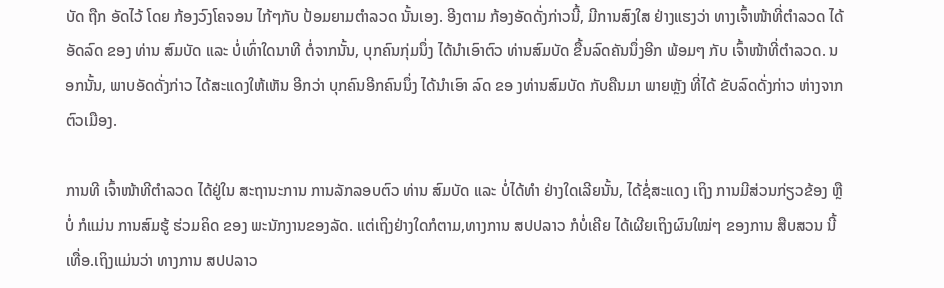ບັດ ຖືກ ອັດໄວ້ ໂດຍ ກ້ອງວົງໂຄຈອນ ໄກ້ໆກັບ ປ້ອມຍາມຕຳລວດ ນັ້ນເອງ. ອີງຕາມ ກ້ອງອັດດັ່ງກ່າວນີ້, ມີການສົງໃສ ຢ່າງແຮງວ່າ ທາງເຈົ້າໜ້າທີ່ຕຳລວດ ໄດ້ອັດລົດ ຂອງ ທ່ານ ສົມບັດ ແລະ ບໍ່ເທົ່າໃດນາທີ ຕໍ່ຈາກນັ້ນ, ບຸກຄົນກຸ່ມນຶ່ງ ໄດ້ນຳເອົາຕົວ ທ່ານສົມບັດ ຂື້ນລົດຄັນນຶ່ງອີກ ພ້ອມໆ ກັບ ເຈົ້າໜ້າທີ່ຕຳລວດ. ນອກນັ້ນ, ພາບອັດດັ່ງກ່າວ ໄດ້ສະແດງໃຫ້ເຫັນ ອີກວ່າ ບຸກຄົນອີກຄົນນຶ່ງ ໄດ້ນຳເອົາ ລົດ ຂອ ງທ່ານສົມບັດ ກັບຄືນມາ ພາຍຫຼັງ ທີ່ໄດ້ ຂັບລົດດັ່ງກ່າວ ຫ່າງຈາກ ຕົວເມືອງ.

ການທີ ເຈົ້າໜ້າທີຕຳລວດ ໄດ້ຢູ່ໃນ ສະຖານະການ ການລັກລອບຕົວ ທ່ານ ສົມບັດ ແລະ ບໍ່ໄດ້ທຳ ຢ່າງໃດເລີຍນັ້ນ, ໄດ້ຊໍ່ສະແດງ ເຖິງ ການມີສ່ວນກ່ຽວຂ້ອງ ຫຼືບໍ່ ກໍແມ່ນ ການສົມຮູ້ ຮ່ວມຄິດ ຂອງ ພະນັກງານຂອງລັດ. ແຕ່ເຖິງຢ່າງໃດກໍຕາມ,ທາງການ ສປປລາວ ກໍບໍ່ເຄີຍ ໄດ້ເຜີຍເຖິງຜົນໃໝ່ໆ ຂອງການ ສືບສວນ ນີ້ເທື່ອ.ເຖິງແມ່ນວ່າ ທາງການ ສປປລາວ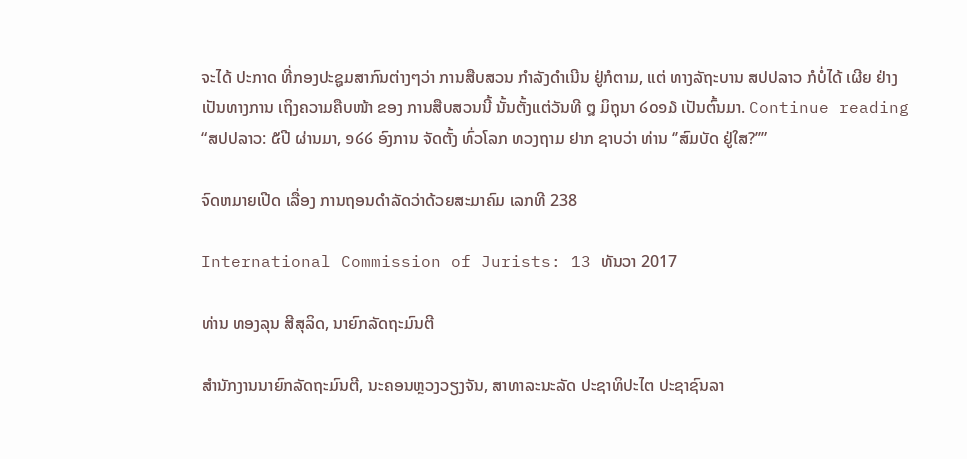ຈະໄດ້ ປະກາດ ທີ່ກອງປະຊູມສາກົນຕ່າງໆວ່າ ການສືບສວນ ກຳລັງດຳເນີນ ຢູ່ກໍຕາມ, ແຕ່ ທາງລັຖະບານ ສປປລາວ ກໍບໍ່ໄດ້ ເຜີຍ ຢ່າງເປັນທາງການ ເຖິງຄວາມຄືບໜ້າ ຂອງ ການສືບສວນນີ້ ນັ້ນຕັ້ງແຕ່ວັນທີ ໘ ມິຖຸນາ ໒໐໑໓ ເປັນຕົ້ນມາ. Continue reading “ສປປລາວ: ໕ປີ ຜ່ານມາ, ໑໒໒ ອົງການ ຈັດຕັ້ງ ທົ່ວໂລກ ທວງຖາມ ຢາກ ຊາບວ່າ ທ່ານ ‘’ສົມບັດ ຢູ່ໃສ?’’”

ຈົດຫມາຍເປີດ ເລື່ອງ ການຖອນດຳລັດວ່າດ້ວຍສະມາຄົມ ເລກທີ 238

International Commission of Jurists: 13 ທັນວາ 2017

ທ່ານ ທອງລຸນ ສີສຸລິດ, ນາຍົກລັດຖະມົນຕີ

ສຳນັກງານນາຍົກລັດຖະມົນຕີ, ນະຄອນຫຼວງວຽງຈັນ, ສາທາລະນະລັດ ປະຊາທິປະໄຕ ປະຊາຊົນລາ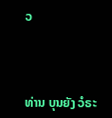ວ



ທ່ານ ບຸນຍັງ ວໍຣະ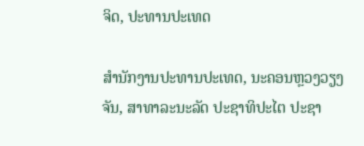ຈິດ, ປະທານປະເທດ

ສຳນັກງານປະທານປະເທດ, ນະຄອນຫຼວງວຽງຈັນ, ສາທາລະນະລັດ ປະຊາທິປະໄຕ ປະຊາ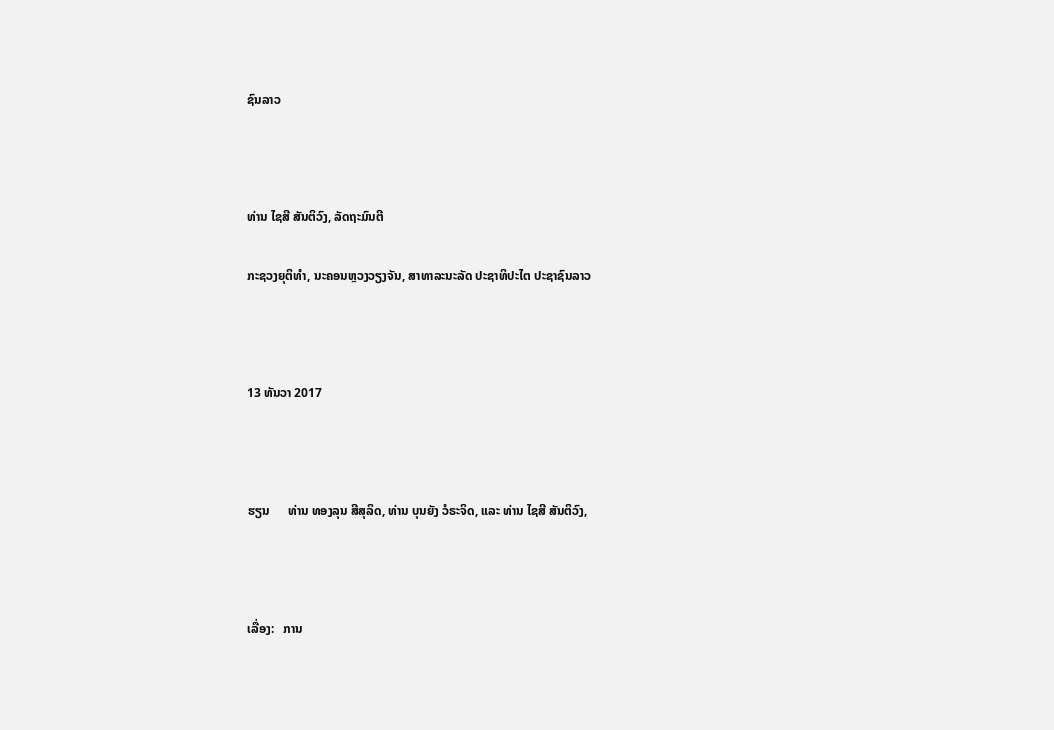ຊົນລາວ



ທ່ານ ໄຊສີ ສັນຕິວົງ, ລັດຖະມົນຕີ

ກະຊວງຍຸຕິທຳ, ນະຄອນຫຼວງວຽງຈັນ, ສາທາລະນະລັດ ປະຊາທິປະໄຕ ປະຊາຊົນລາວ



13 ທັນວາ 2017



ຮຽນ      ທ່ານ ທອງລຸນ ສີສຸລິດ, ທ່ານ ບຸນຍັງ ວໍຣະຈິດ, ແລະ ທ່ານ ໄຊສີ ສັນຕິວົງ,



ເລື່ອງ:   ການ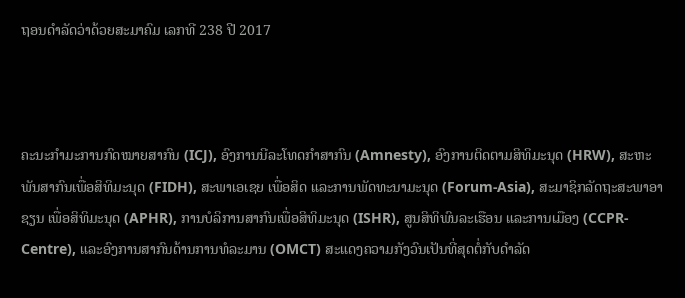ຖອນດຳລັດວ່າດ້ວຍສະມາຄົມ ເລກທີ 238 ປີ 2017



ຄະນະກຳມະການກົດໝາຍສາກົນ (ICJ), ອົງການນີລະໂທດກຳສາກົນ (Amnesty), ອົງການຕິດຕາມສິທິມະນຸດ (HRW), ສະຫະພັນສາກົນເພື່ອສິທິມະນຸດ (FIDH), ສະພາເອເຊຍ ເພື່ອສິດ ແລະການພັດທະນາມະນຸດ (Forum-Asia), ສະມາຊິກລັດຖະສະພາອາຊຽນ ເພື່ອສິທິມະນຸດ (APHR), ການບໍລິການສາກົນເພື່ອສິທິມະນຸດ (ISHR), ສູນສິທິພົນລະເຮືອນ ແລະການເມືອງ (CCPR-Centre), ແລະອົງການສາກົນດ້ານການທໍລະມານ (OMCT) ສະແດງຄວາມກັງວົນເປັນທີ່ສຸດຕໍ່ກັບດຳລັດ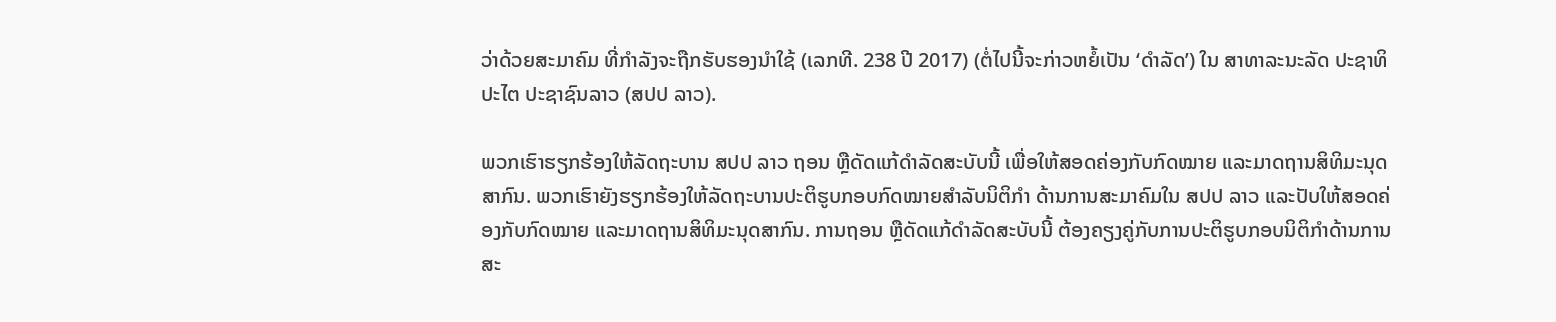ວ່າດ້ວຍສະມາຄົມ ທີ່ກຳລັງຈະຖືກຮັບຮອງນຳໃຊ້ (ເລກທີ. 238 ປີ 2017) (ຕໍ່ໄປນີ້ຈະກ່າວຫຍໍ້ເປັນ ‘ດຳລັດ’) ໃນ ສາທາລະນະລັດ ປະຊາທິປະໄຕ ປະຊາຊົນລາວ (ສປປ ລາວ).

ພວກເຮົາຮຽກຮ້ອງໃຫ້ລັດຖະບານ ສປປ ລາວ ຖອນ ຫຼືດັດແກ້ດຳລັດສະບັບນີ້ ເພື່ອໃຫ້ສອດຄ່ອງກັບກົດໝາຍ ແລະມາດຖານສິທິມະນຸດສາກົນ. ພວກເຮົາຍັງຮຽກຮ້ອງໃຫ້ລັດຖະບານປະຕິຮູບກອບກົດໝາຍສຳລັບນິຕິກຳ ດ້ານການສະມາຄົມໃນ ສປປ ລາວ ແລະປັບໃຫ້ສອດຄ່ອງກັບກົດໝາຍ ແລະມາດຖານສິທິມະນຸດສາກົນ. ການຖອນ ຫຼືດັດແກ້ດຳລັດສະບັບນີ້ ຕ້ອງຄຽງຄູ່ກັບການປະຕິຮູບກອບນິຕິກຳດ້ານການສະ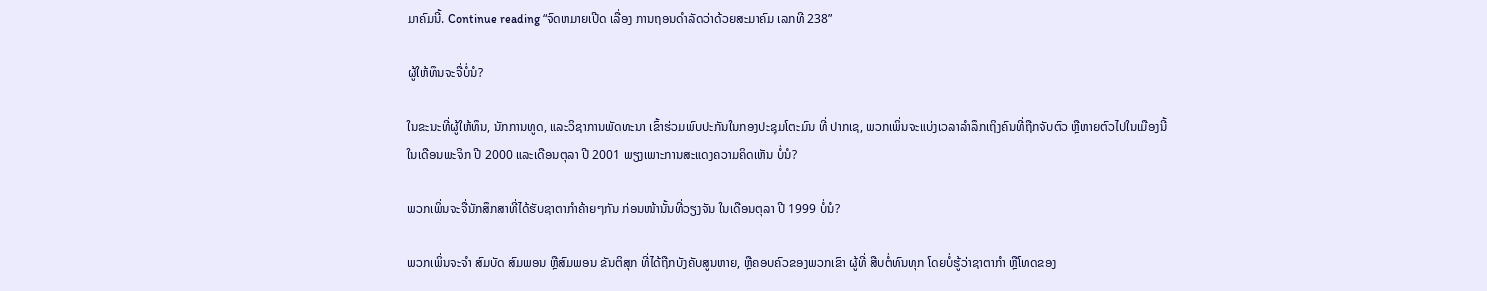ມາຄົມນີ້. Continue reading “ຈົດຫມາຍເປີດ ເລື່ອງ ການຖອນດຳລັດວ່າດ້ວຍສະມາຄົມ ເລກທີ 238”

ຜູ້ໃຫ້ທຶນຈະຈື່ບໍ່ນໍ?

ໃນຂະນະທີ່ຜູ້ໃຫ້ທຶນ, ນັກການທູດ, ແລະວິຊາການພັດທະນາ ເຂົ້າຮ່ວມພົບປະກັນໃນກອງປະຊຸມໂຕະມົນ ທີ່ ປາກເຊ, ພວກເພິ່ນຈະແບ່ງເວລາລຳລຶກເຖິງຄົນທີ່ຖືກຈັບຕົວ ຫຼືຫາຍຕົວໄປໃນເມືອງນີ້ ໃນເດືອນພະຈິກ ປີ 2000 ແລະເດືອນຕຸລາ ປີ 2001 ພຽງເພາະການສະແດງຄວາມຄິດເຫັນ ບໍ່ນໍ?

ພວກເພິ່ນຈະຈື່ນັກສຶກສາທີ່ໄດ້ຮັບຊາຕາກຳຄ້າຍໆກັນ ກ່ອນໜ້ານັ້ນທີ່ວຽງຈັນ ໃນເດືອນຕຸລາ ປີ 1999 ບໍ່ນໍ?

ພວກເພິ່ນຈະຈຳ ສົມບັດ ສົມພອນ ຫຼືສົມພອນ ຂັນຕິສຸກ ທີ່ໄດ້ຖືກບັງຄັບສູນຫາຍ, ຫຼືຄອບຄົວຂອງພວກເຂົາ ຜູ້ທີ່ ສືບຕໍ່ທົນທຸກ ໂດຍບໍ່ຮູ້ວ່າຊາຕາກຳ ຫຼືໂທດຂອງ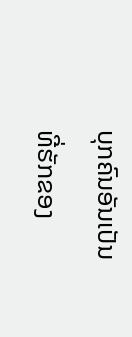ບຸກຄົນອັນເປັນທີ່ຮັກຂອງ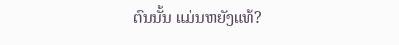ຕົນນັ້ນ ແມ່ນຫຍັງແທ້?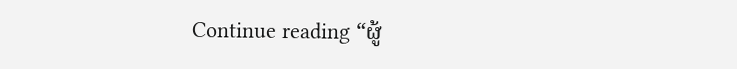Continue reading “ຜູ້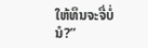ໃຫ້ທຶນຈະຈື່ບໍ່ນໍ?”